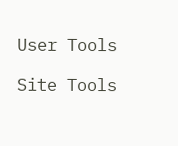User Tools

Site Tools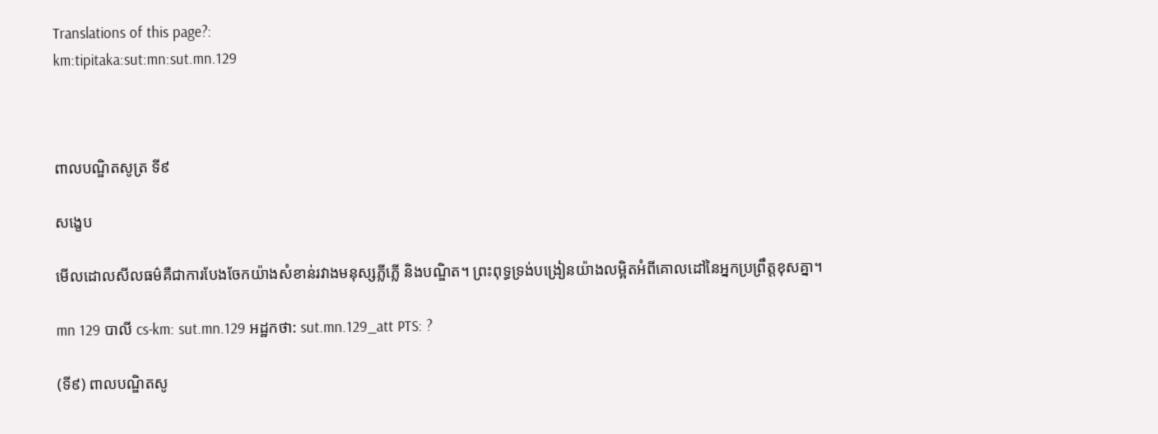Translations of this page?:
km:tipitaka:sut:mn:sut.mn.129



ពាលបណ្ឌិតសូត្រ ទី៩

សង្ខេប

មើលដោលសីលធម៌គឺជាការបែងចែកយ៉ាងសំខាន់រវាងមនុស្សភ្លីភ្លើ និងបណ្ឌិត។ ព្រះពុទ្ធទ្រង់បង្រៀនយ៉ាងលម្អិតអំពីគោលដៅនៃអ្នកប្រព្រឹត្តខុសគ្នា។

mn 129 បាលី cs-km: sut.mn.129 អដ្ឋកថា: sut.mn.129_att PTS: ?

(ទី៩) ពាលបណ្ឌិតសូ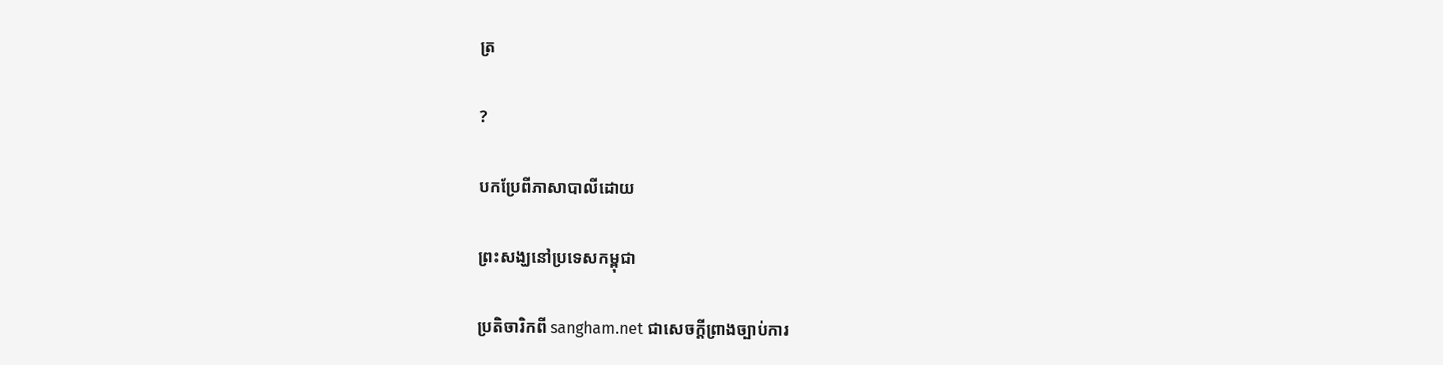ត្រ

?

បកប្រែពីភាសាបាលីដោយ

ព្រះសង្ឃនៅប្រទេសកម្ពុជា

ប្រតិចារិកពី sangham.net ជាសេចក្តីព្រាងច្បាប់ការ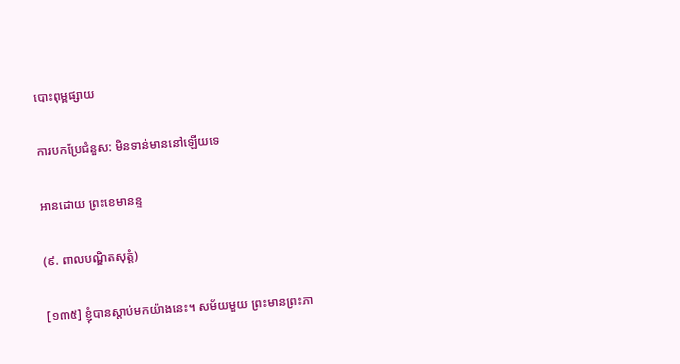បោះពុម្ពផ្សាយ

ការបកប្រែជំនួស: មិនទាន់មាននៅឡើយទេ

អានដោយ ព្រះខេមានន្ទ

(៩. ពាលបណ្ឌិតសុត្តំ)

[១៣៥] ខ្ញុំបានស្តាប់មកយ៉ាងនេះ។ សម័យមួយ ព្រះមានព្រះភា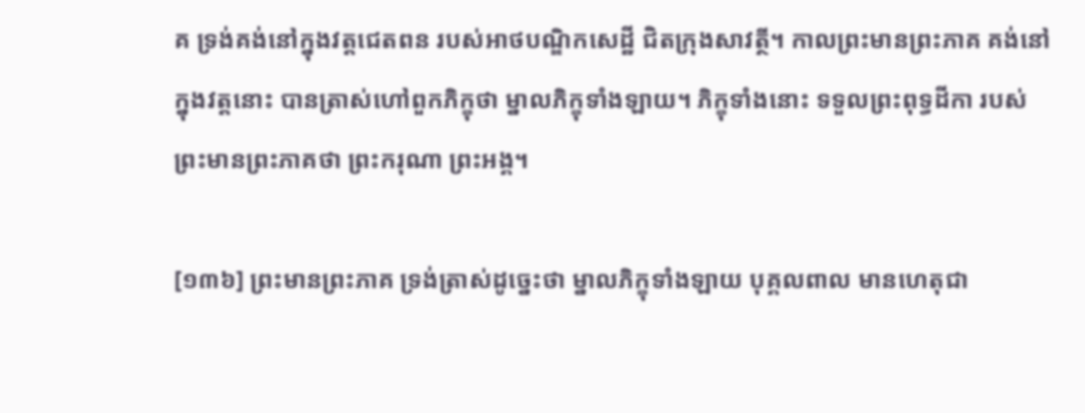គ ទ្រង់គង់នៅក្នុងវត្តជេតពន របស់អាថបណ្ឌិកសេដ្ឋី ជិតក្រុងសាវត្ថី។ កាលព្រះមានព្រះភាគ គង់នៅក្នុងវត្តនោះ បានត្រាស់ហៅពួកភិក្ខុថា ម្នាលភិក្ខុទាំងឡាយ។ ភិក្ខុទាំងនោះ ទទួលព្រះពុទ្ធដីកា របស់ព្រះមានព្រះភាគថា ព្រះករុណា ព្រះអង្គ។

[១៣៦] ព្រះមានព្រះភាគ ទ្រង់ត្រាស់ដូច្នេះថា ម្នាលភិក្ខុទាំងឡាយ បុគ្គលពាល មានហេតុជា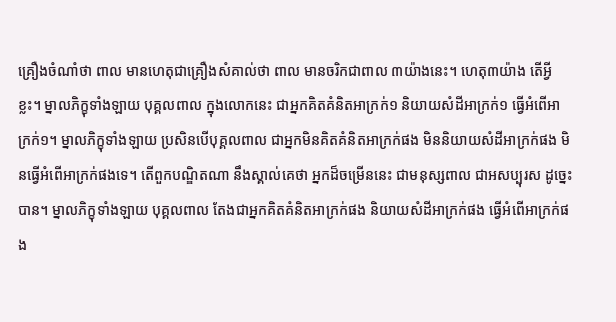គ្រឿងចំណាំថា ពាល មានហេតុជាគ្រឿងសំគាល់ថា ពាល មានចរិកជាពាល ៣យ៉ាងនេះ។ ហេតុ៣យ៉ាង តើអ្វីខ្លះ។ ម្នាលភិក្ខុទាំងឡាយ បុគ្គលពាល ក្នុងលោកនេះ ជាអ្នកគិតគំនិតអាក្រក់១ និយាយសំដីអាក្រក់១ ធ្វើអំពើអាក្រក់១។ ម្នាលភិក្ខុទាំងឡាយ ប្រសិនបើបុគ្គលពាល ជាអ្នកមិនគិតគំនិតអាក្រក់ផង មិននិយាយសំដីអាក្រក់ផង មិនធ្វើអំពើអាក្រក់ផងទេ។ តើពួកបណ្ឌិតណា នឹងស្គាល់គេថា អ្នកដ៏ចម្រើននេះ ជាមនុស្សពាល ជាអសប្បុរស ដូច្នេះបាន។ ម្នាលភិក្ខុទាំងឡាយ បុគ្គលពាល តែងជាអ្នកគិតគំនិតអាក្រក់ផង និយាយសំដីអាក្រក់ផង ធ្វើអំពើអាក្រក់ផង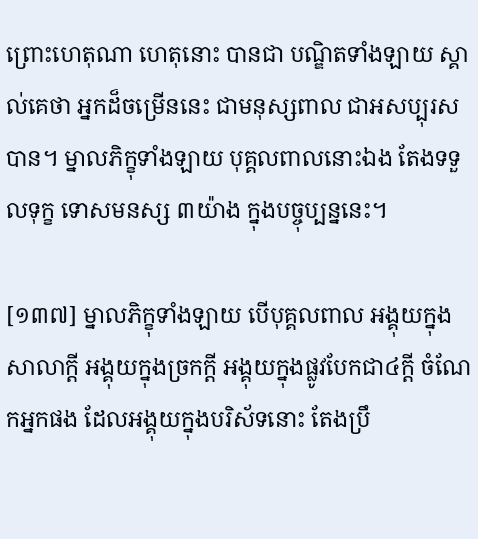ព្រោះហេតុណា ហេតុនោះ បានជា បណ្ឌិតទាំងឡាយ ស្គាល់គេថា អ្នកដ៏ចម្រើននេះ ជាមនុស្សពាល ជាអសប្បុរសបាន។ ម្នាលភិក្ខុទាំងឡាយ បុគ្គលពាលនោះឯង តែងទទួលទុក្ខ ទោសមនស្ស ៣យ៉ាង ក្នុងបច្ចុប្បន្ននេះ។

[១៣៧] ម្នាលភិក្ខុទាំងឡាយ បើបុគ្គលពាល អង្គុយក្នុងសាលាក្តី អង្គុយក្នុងច្រកក្តី អង្គុយក្នុងផ្លូវបែកជា៤ក្តី ចំណែកអ្នកផង ដែលអង្គុយក្នុងបរិស័ទនោះ តែងប្រឹ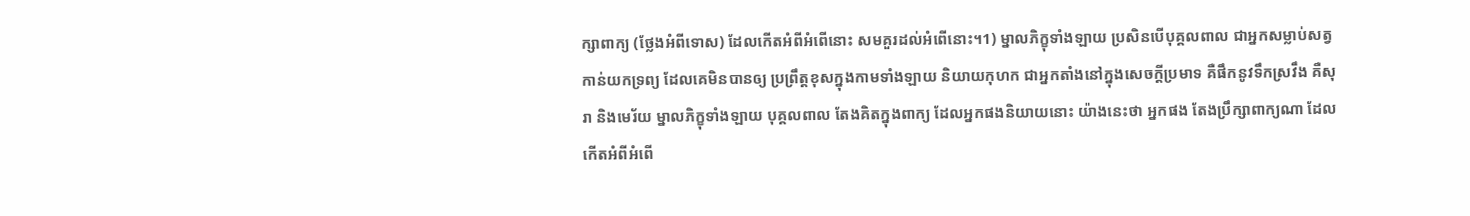ក្សាពាក្យ (ថ្លែងអំពីទោស) ដែលកើតអំពីអំពើនោះ សមគួរដល់អំពើនោះ។1) ម្នាលភិក្ខុទាំងឡាយ ប្រសិនបើបុគ្គលពាល ជាអ្នកសម្លាប់សត្វ កាន់យកទ្រព្យ ដែលគេមិនបានឲ្យ ប្រព្រឹត្តខុសក្នុងកាមទាំងឡាយ និយាយកុហក ជាអ្នកតាំងនៅក្នុងសេចក្តីប្រមាទ គឺផឹកនូវទឹកស្រវឹង គឺសុរា និងមេរ័យ ម្នាលភិក្ខុទាំងឡាយ បុគ្គលពាល តែងគិតក្នុងពាក្យ ដែលអ្នកផងនិយាយនោះ យ៉ាងនេះថា អ្នកផង តែងប្រឹក្សាពាក្យណា ដែលកើតអំពីអំពើ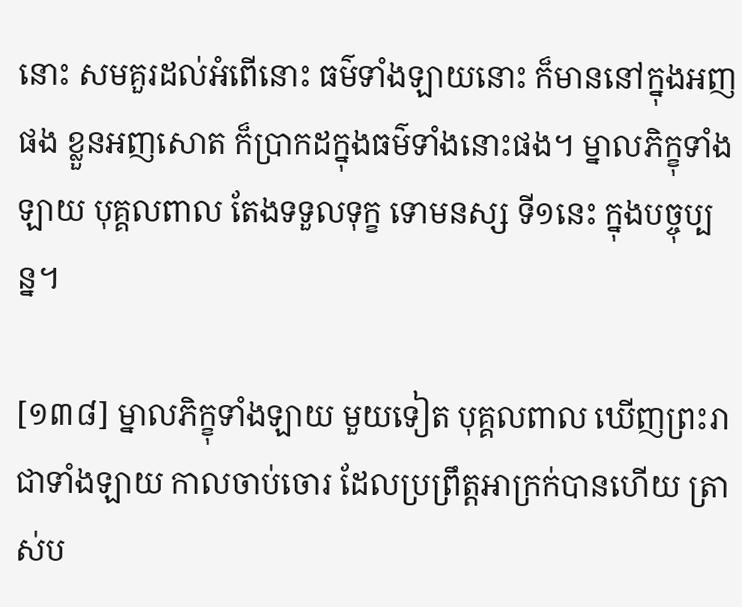នោះ សមគួរដល់អំពើនោះ ធម៌ទាំងឡាយនោះ ក៏មាននៅក្នុងអញផង ខ្លួនអញសោត ក៏ប្រាកដក្នុងធម៌ទាំងនោះផង។ ម្នាលភិក្ខុទាំងឡាយ បុគ្គលពាល តែងទទួលទុក្ខ ទោមនស្ស ទី១នេះ ក្នុងបច្ចុប្បន្ន។

[១៣៨] ម្នាលភិក្ខុទាំងឡាយ មួយទៀត បុគ្គលពាល ឃើញព្រះរាជាទាំងឡាយ កាលចាប់ចោរ ដែលប្រព្រឹត្តអាក្រក់បានហើយ ត្រាស់ប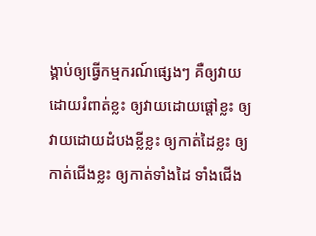ង្គាប់ឲ្យធ្វើកម្មករណ៍ផ្សេងៗ គឺឲ្យវាយដោយរំពាត់ខ្លះ ឲ្យវាយដោយផ្តៅខ្លះ ឲ្យវាយដោយដំបងខ្លីខ្លះ ឲ្យកាត់ដៃខ្លះ ឲ្យកាត់ជើងខ្លះ ឲ្យកាត់ទាំងដៃ ទាំងជើង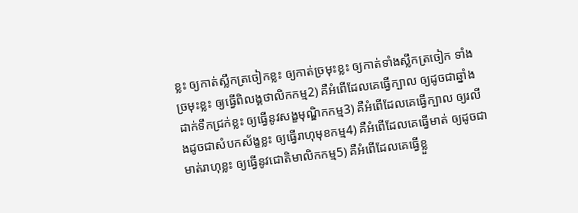ខ្លះ ឲ្យកាត់ស្លឹកត្រចៀកខ្លះ ឲ្យកាត់ច្រមុះខ្លះ ឲ្យកាត់ទាំងស្លឹកត្រចៀក ទាំងច្រមុះខ្លះ ឲ្យធ្វើពិលង្គថាលិកកម្ម2) គឺអំពើដែលគេធ្វើក្បាល ឲ្យដូចជាឆ្នាំងដាក់ទឹកជ្រក់ខ្លះ ឲ្យធ្វើនូវសង្ខមុណ្ឌិកកម្ម3) គឺអំពើដែលគេធ្វើក្បាល ឲ្យរលីងដូចជាសំបកស័ង្ខខ្លះ ឲ្យធ្វើរាហុមុខកម្ម4) គឺអំពើដែលគេធ្វើមាត់ ឲ្យដូចជាមាត់រាហុខ្លះ ឲ្យធ្វើនូវជោតិមាលិកកម្ម5) គឺអំពើដែលគេធ្វើខ្លួ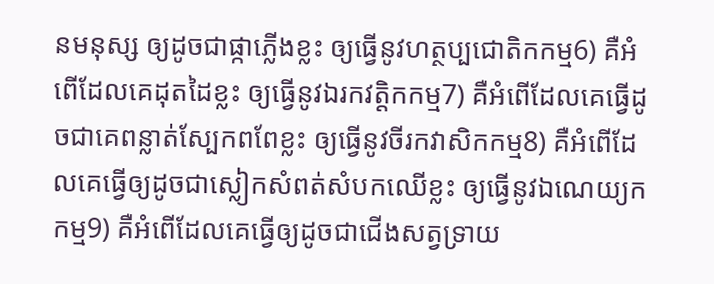នមនុស្ស ឲ្យដូចជាផ្កាភ្លើងខ្លះ ឲ្យធ្វើនូវហត្ថប្បជោតិកកម្ម6) គឺអំពើដែលគេដុតដៃខ្លះ ឲ្យធ្វើនូវឯរកវត្តិកកម្ម7) គឺអំពើដែលគេធ្វើដូចជាគេពន្លាត់ស្បែកពពែខ្លះ ឲ្យធ្វើនូវចីរកវាសិកកម្ម8) គឺអំពើដែលគេធ្វើឲ្យដូចជាស្លៀកសំពត់សំបកឈើខ្លះ ឲ្យធ្វើនូវឯណេយ្យកកម្ម9) គឺអំពើដែលគេធ្វើឲ្យដូចជាជើងសត្វទ្រាយ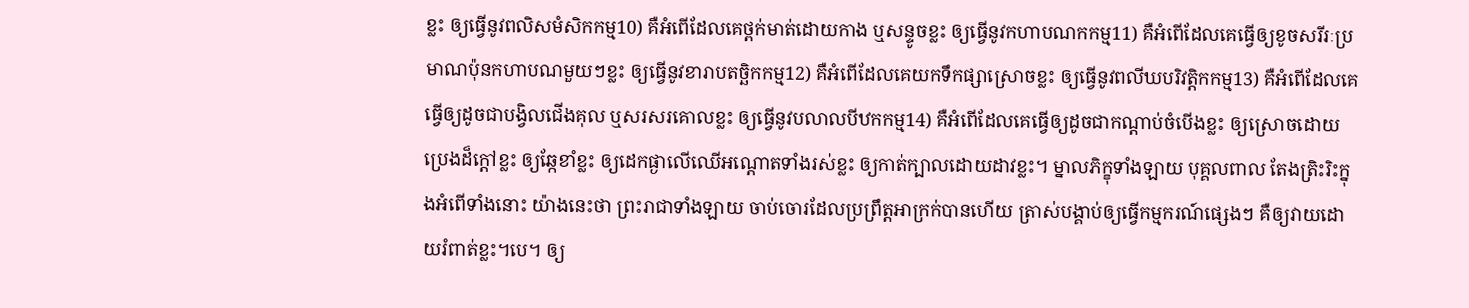ខ្លះ ឲ្យធ្វើនូវពលិសមំសិកកម្ម10) គឺអំពើដែលគេថ្ពក់មាត់ដោយកាង ឬសន្ទូចខ្លះ ឲ្យធ្វើនូវកហាបណកកម្ម11) គឺអំពើដែលគេធ្វើឲ្យខូចសរីរៈប្រមាណប៉ុនកហាបណមួយៗខ្លះ ឲ្យធ្វើនូវខារាបតច្ឆិកកម្ម12) គឺអំពើដែលគេយកទឹកផ្សាស្រោចខ្លះ ឲ្យធ្វើនូវពលីឃបរិវត្តិកកម្ម13) គឺអំពើដែលគេធ្វើឲ្យដូចជាបង្វិលជើងគុល ឬសរសរគោលខ្លះ ឲ្យធ្វើនូវបលាលបីឋកកម្ម14) គឺអំពើដែលគេធ្វើឲ្យដូចជាកណ្តាប់ចំបើងខ្លះ ឲ្យស្រោចដោយប្រេងដ៏ក្តៅខ្លះ ឲ្យឆ្កែខាំខ្លះ ឲ្យដេកផ្ងាលើឈើអណ្តោតទាំងរស់ខ្លះ ឲ្យកាត់ក្បាលដោយដាវខ្លះ។ ម្នាលភិក្ខុទាំងឡាយ បុគ្គលពាល តែងត្រិះរិះក្នុងអំពើទាំងនោះ យ៉ាងនេះថា ព្រះរាជាទាំងឡាយ ចាប់ចោរដែលប្រព្រឹត្តអាក្រក់បានហើយ ត្រាស់បង្គាប់ឲ្យធ្វើកម្មករណ៍ផ្សេងៗ គឺឲ្យវាយដោយរំពាត់ខ្លះ។បេ។ ឲ្យ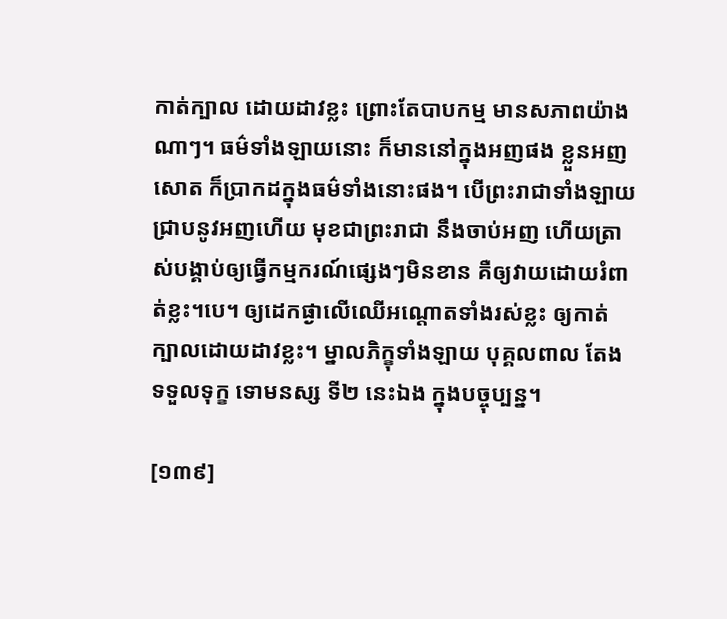កាត់ក្បាល ដោយដាវខ្លះ ព្រោះតែបាបកម្ម មានសភាពយ៉ាងណាៗ។ ធម៌ទាំងឡាយនោះ ក៏មាននៅក្នុងអញផង ខ្លួនអញសោត ក៏ប្រាកដក្នុងធម៌ទាំងនោះផង។ បើព្រះរាជាទាំងឡាយ ជ្រាបនូវអញហើយ មុខជាព្រះរាជា នឹងចាប់អញ ហើយត្រាស់បង្គាប់ឲ្យធ្វើកម្មករណ៍ផ្សេងៗមិនខាន គឺឲ្យវាយដោយរំពាត់ខ្លះ។បេ។ ឲ្យដេកផ្ងាលើឈើអណ្តោតទាំងរស់ខ្លះ ឲ្យកាត់ក្បាលដោយដាវខ្លះ។ ម្នាលភិក្ខុទាំងឡាយ បុគ្គលពាល តែងទទួលទុក្ខ ទោមនស្ស ទី២ នេះឯង ក្នុងបច្ចុប្បន្ន។

[១៣៩]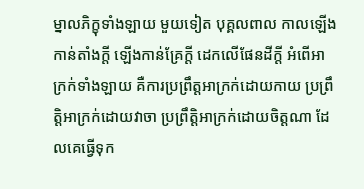ម្នាលភិក្ខុទាំងឡាយ មួយទៀត បុគ្គលពាល កាលឡើងកាន់តាំងក្តី ឡើងកាន់គ្រែក្តី ដេកលើផែនដីក្តី អំពើអាក្រក់ទាំងឡាយ គឺការប្រព្រឹត្តអាក្រក់ដោយកាយ ប្រព្រឹត្តិអាក្រក់ដោយវាចា ប្រព្រឹត្តិអាក្រក់ដោយចិត្តណា ដែលគេធ្វើទុក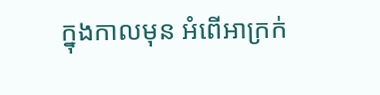ក្នុងកាលមុន អំពើអាក្រក់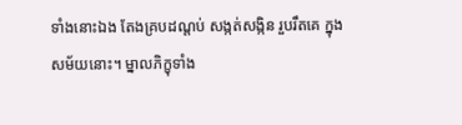ទាំងនោះឯង តែងគ្របដណ្តប់ សង្កត់សង្កិន រួបរឹតគេ ក្នុងសម័យនោះ។ ម្នាលភិក្ខុទាំង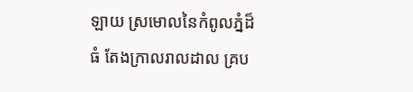ឡាយ ស្រមោលនៃកំពូលភ្នំដ៏ធំ តែងក្រាលរាលដាល គ្រប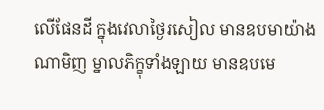លើផែនដី ក្នុងវេលាថ្ងៃរសៀល មានឧបមាយ៉ាងណាមិញ ម្នាលភិក្ខុទាំងឡាយ មានឧបមេ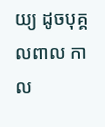យ្យ ដូចបុគ្គលពាល កាល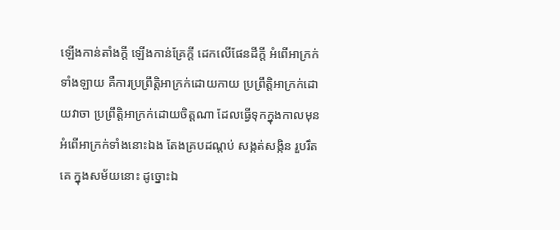ឡើងកាន់តាំងក្តី ឡើងកាន់គ្រែក្តី ដេកលើផែនដីក្តី អំពើអាក្រក់ទាំងឡាយ គឺការប្រព្រឹត្តិអាក្រក់ដោយកាយ ប្រព្រឹត្តិអាក្រក់ដោយវាចា ប្រព្រឹត្តិអាក្រក់ដោយចិត្តណា ដែលធ្វើទុកក្នុងកាលមុន អំពើអាក្រក់ទាំងនោះឯង តែងគ្របដណ្តប់ សង្កត់សង្កិន រួបរឹតគេ ក្នុងសម័យនោះ ដូច្នោះឯ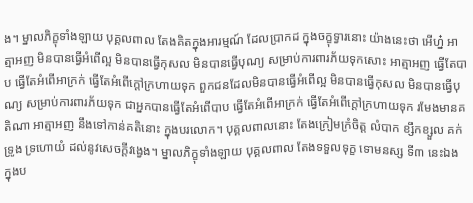ង។ ម្នាលភិក្ខុទាំងឡាយ បុគ្គលពាល តែងគិតក្នុងអារម្មណ៍ ដែលប្រាកដ ក្នុងចក្ខុទ្វារនោះ យ៉ាងនេះថា អើហ្ន៎ អាត្មាអញ មិនបានធ្វើអំពើល្អ មិនបានធ្វើកុសល មិនបានធ្វើបុណ្យ សម្រាប់ការពារភ័យទុកសោះ អាត្មាអញ ធ្វើតែបាប ធ្វើតែអំពើអាក្រក់ ធ្វើតែអំពើក្តៅក្រហាយទុក ពួកជនដែលមិនបានធ្វើអំពើល្អ មិនបានធ្វើកុសល មិនបានធ្វើបុណ្យ សម្រាប់ការពារភ័យទុក ជាអ្នកបានធ្វើតែអំពើបាប ធ្វើតែអំពើអាក្រក់ ធ្វើតែអំពើក្តៅក្រហាយទុក រមែងមានគតិណា អាត្មាអញ នឹងទៅកាន់គតិនោះ ក្នុងបរលោក។ បុគ្គលពាលនោះ តែងក្រៀមក្រំចិត្ត លំបាក ខ្សឹកខ្សួល គក់ទ្រូង ទ្រហោយំ ដល់នូវសេចក្តីវង្វេង។ ម្នាលភិក្ខុទាំងឡាយ បុគ្គលពាល តែងទទួលទុក្ខ ទោមនស្ស ទី៣ នេះឯង ក្នុងប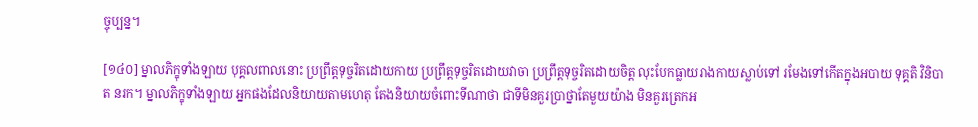ច្ចុប្បន្ន។

[១៤០] ម្នាលភិក្ខុទាំងឡាយ បុគ្គលពាលនោះ ប្រព្រឹត្តទុច្ចរិតដោយកាយ ប្រព្រឹត្តទុច្ចរិតដោយវាចា ប្រព្រឹត្តទុច្ចរិតដោយចិត្ត លុះបែកធ្លាយរាងកាយស្លាប់ទៅ រមែងទៅកើតក្នុងអបាយ ទុគ្គតិ វិនិបាត នរក។ ម្នាលភិក្ខុទាំងឡាយ អ្នកផងដែលនិយាយតាមហេតុ តែងនិយាយចំពោះទីណាថា ជាទីមិនគួរប្រាថ្នាតែមួយយ៉ាង មិនគួរត្រេកអ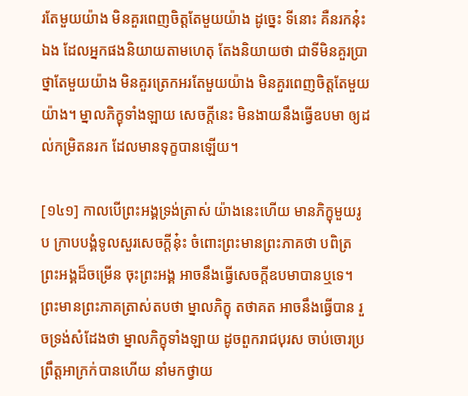រតែមួយយ៉ាង មិនគួរពេញចិត្តតែមួយយ៉ាង ដូច្នេះ ទីនោះ គឺនរកនុ៎ះឯង ដែលអ្នកផងនិយាយតាមហេតុ តែងនិយាយថា ជាទីមិនគួរប្រាថ្នាតែមួយយ៉ាង មិនគួរត្រេកអរតែមួយយ៉ាង មិនគួរពេញចិត្តតែមួយយ៉ាង។ ម្នាលភិក្ខុទាំងឡាយ សេចក្តីនេះ មិនងាយនឹងធ្វើឧបមា ឲ្យដល់កម្រិតនរក ដែលមានទុក្ខបានឡើយ។

[១៤១] កាលបើព្រះអង្គទ្រង់ត្រាស់ យ៉ាងនេះហើយ មានភិក្ខុមួយរូប ក្រាបបង្គំទូលសួរសេចក្តីនុ៎ះ ចំពោះព្រះមានព្រះភាគថា បពិត្រព្រះអង្គដ៏ចម្រើន ចុះព្រះអង្គ អាចនឹងធ្វើសេចក្តីឧបមាបានឬទេ។ ព្រះមានព្រះភាគត្រាស់តបថា ម្នាលភិក្ខុ តថាគត អាចនឹងធ្វើបាន រួចទ្រង់សំដែងថា ម្នាលភិក្ខុទាំងឡាយ ដូចពួករាជបុរស ចាប់ចោរប្រព្រឹត្តអាក្រក់បានហើយ នាំមកថ្វាយ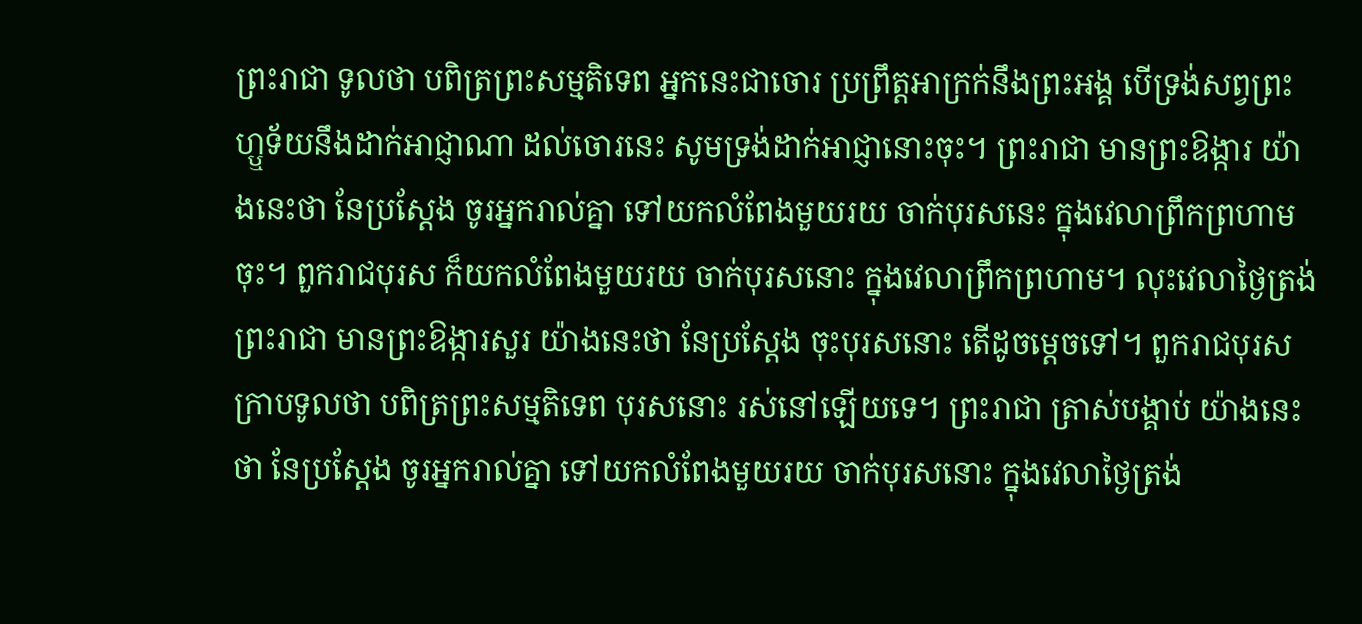ព្រះរាជា ទូលថា បពិត្រព្រះសម្មតិទេព អ្នកនេះជាចោរ ប្រព្រឹត្តអាក្រក់នឹងព្រះអង្គ បើទ្រង់សព្វព្រះហ្ឬទ័យនឹងដាក់អាជ្ញាណា ដល់ចោរនេះ សូមទ្រង់ដាក់អាជ្ញានោះចុះ។ ព្រះរាជា មានព្រះឱង្ការ យ៉ាងនេះថា នែប្រស្តែង ចូរអ្នករាល់គ្នា ទៅយកលំពែងមួយរយ ចាក់បុរសនេះ ក្នុងវេលាព្រឹកព្រហាមចុះ។ ពួករាជបុរស ក៏យកលំពែងមួយរយ ចាក់បុរសនោះ ក្នុងវេលាព្រឹកព្រហាម។ លុះវេលាថ្ងៃត្រង់ ព្រះរាជា មានព្រះឱង្ការសួរ យ៉ាងនេះថា នែប្រស្តែង ចុះបុរសនោះ តើដូចម្តេចទៅ។ ពួករាជបុរស ក្រាបទូលថា បពិត្រព្រះសម្មតិទេព បុរសនោះ រស់នៅឡើយទេ។ ព្រះរាជា ត្រាស់បង្គាប់ យ៉ាងនេះថា នែប្រស្តែង ចូរអ្នករាល់គ្នា ទៅយកលំពែងមួយរយ ចាក់បុរសនោះ ក្នុងវេលាថ្ងៃត្រង់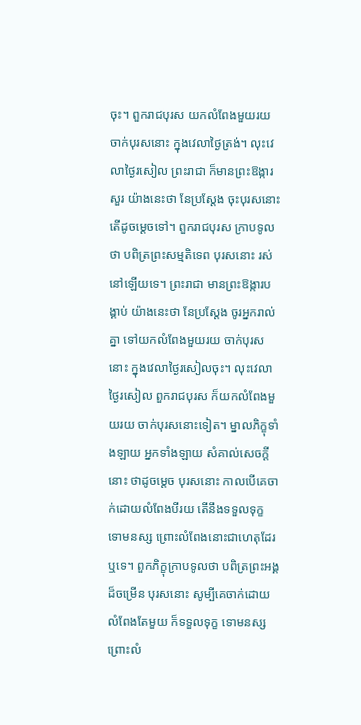ចុះ។ ពួករាជបុរស យកលំពែងមួយរយ ចាក់បុរសនោះ ក្នុងវេលាថ្ងៃត្រង់។ លុះវេលាថ្ងៃរសៀល ព្រះរាជា ក៏មានព្រះឱង្ការសួរ យ៉ាងនេះថា នែប្រស្តែង ចុះបុរសនោះ តើដូចម្តេចទៅ។ ពួករាជបុរស ក្រាបទូលថា បពិត្រព្រះសម្មតិទេព បុរសនោះ រស់នៅឡើយទេ។ ព្រះរាជា មានព្រះឱង្ការបង្គាប់ យ៉ាងនេះថា នែប្រស្តែង ចូរអ្នករាល់គ្នា ទៅយកលំពែងមួយរយ ចាក់បុរសនោះ ក្នុងវេលាថ្ងៃរសៀលចុះ។ លុះវេលាថ្ងៃរសៀល ពួករាជបុរស ក៏យកលំពែងមួយរយ ចាក់បុរសនោះទៀត។ ម្នាលភិក្ខុទាំងឡាយ អ្នកទាំងឡាយ សំគាល់សេចក្តីនោះ ថាដូចម្តេច បុរសនោះ កាលបើគេចាក់ដោយលំពែងបីរយ តើនឹងទទួលទុក្ខ ទោមនស្ស ព្រោះលំពែងនោះជាហេតុដែរឬទេ។ ពួកភិក្ខុក្រាបទូលថា បពិត្រព្រះអង្គដ៏ចម្រើន បុរសនោះ សូម្បីគេចាក់ដោយលំពែងតែមួយ ក៏ទទួលទុក្ខ ទោមនស្ស ព្រោះលំ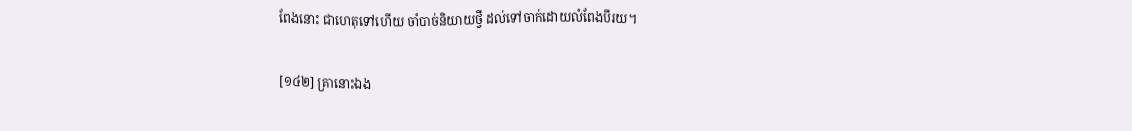ពែងនោះ ជាហេតុទៅហើយ ចាំបាច់និយាយថ្វី ដល់ទៅចាក់ដោយលំពែងបីរយ។

[១៤២] គ្រានោះឯង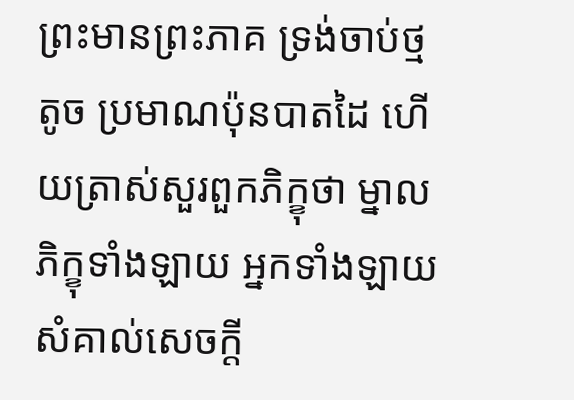ព្រះមានព្រះភាគ ទ្រង់ចាប់ថ្មតូច ប្រមាណប៉ុនបាតដៃ ហើយត្រាស់សួរពួកភិក្ខុថា ម្នាលភិក្ខុទាំងឡាយ អ្នកទាំងឡាយ សំគាល់សេចក្តី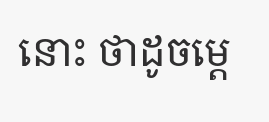នោះ ថាដូចម្តេ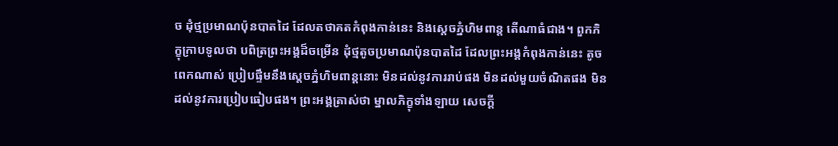ច ដុំថ្មប្រមាណប៉ុនបាតដៃ ដែលតថាគតកំពុងកាន់នេះ និងស្តេចភ្នំហិមពាន្ត តើណាធំជាង។ ពួកភិក្ខុក្រាបទូលថា បពិត្រព្រះអង្គដ៏ចម្រើន ដុំថ្មតូចប្រមាណប៉ុនបាតដៃ ដែលព្រះអង្គកំពុងកាន់នេះ តូចពេកណាស់ ប្រៀបផ្ទឹមនឹងស្តេចភ្នំហិមពាន្តនោះ មិនដល់នូវការរាប់ផង មិនដល់មួយចំណិតផង មិនដល់នូវការប្រៀបធៀបផង។ ព្រះអង្គត្រាស់ថា ម្នាលភិក្ខុទាំងឡាយ សេចក្តី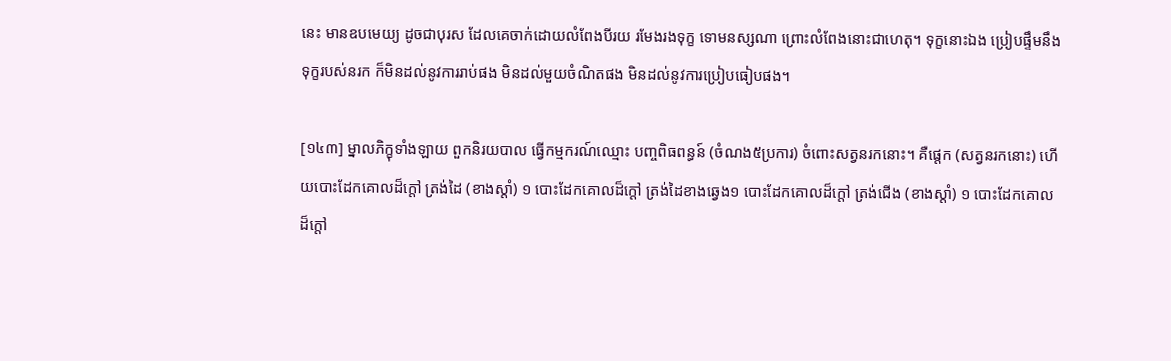នេះ មានឧបមេយ្យ ដូចជាបុរស ដែលគេចាក់ដោយលំពែងបីរយ រមែងរងទុក្ខ ទោមនស្សណា ព្រោះលំពែងនោះជាហេតុ។ ទុក្ខនោះឯង ប្រៀបផ្ទឹមនឹងទុក្ខរបស់នរក ក៏មិនដល់នូវការរាប់ផង មិនដល់មួយចំណិតផង មិនដល់នូវការប្រៀបធៀបផង។

[១៤៣] ម្នាលភិក្ខុទាំងឡាយ ពួកនិរយបាល ធ្វើកម្មករណ៍ឈ្មោះ បញ្ចពិធពន្ធន៍ (ចំណង៥ប្រការ) ចំពោះសត្វនរកនោះ។ គឺផ្តេក (សត្វនរកនោះ) ហើយបោះដែកគោលដ៏ក្តៅ ត្រង់ដៃ (ខាងស្តាំ) ១ បោះដែកគោលដ៏ក្តៅ ត្រង់ដៃខាងឆ្វេង១ បោះដែកគោលដ៏ក្តៅ ត្រង់ជើង (ខាងស្តាំ) ១ បោះដែកគោលដ៏ក្តៅ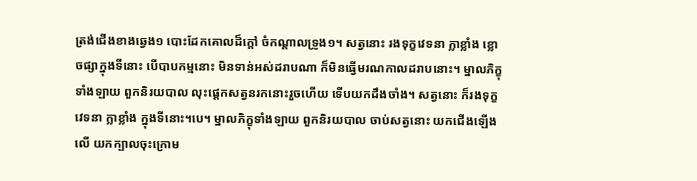ត្រង់ជើងខាងឆ្វេង១ បោះដែកគោលដ៏ក្តៅ ចំកណ្តាលទ្រូង១។ សត្វនោះ រងទុក្ខវេទនា ក្លាខ្លាំង ខ្លោចផ្សាក្នុងទីនោះ បើបាបកម្មនោះ មិនទាន់អស់ដរាបណា ក៏មិនធ្វើមរណកាលដរាបនោះ។ ម្នាលភិក្ខុទាំងឡាយ ពួកនិរយបាល លុះផ្តេកសត្វនរកនោះរួចហើយ ទើបយកដឹងចាំង។ សត្វនោះ ក៏រងទុក្ខវេទនា ក្លាខ្លាំង ក្នុងទីនោះ។បេ។ ម្នាលភិក្ខុទាំងឡាយ ពួកនិរយបាល ចាប់សត្វនោះ យកជើងឡើងលើ យកក្បាលចុះក្រោម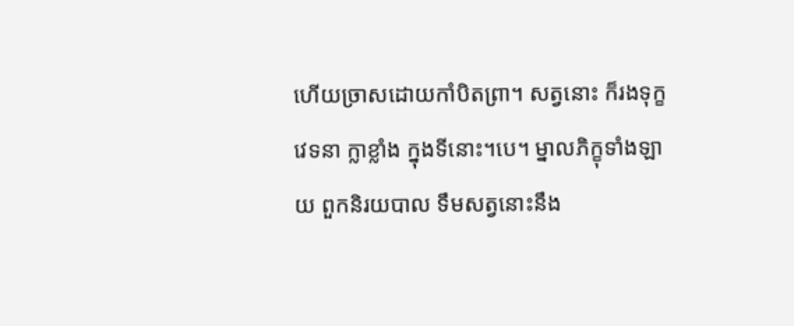ហើយច្រាសដោយកាំបិតព្រា។ សត្វនោះ ក៏រងទុក្ខវេទនា ក្លាខ្លាំង ក្នុងទីនោះ។បេ។ ម្នាលភិក្ខុទាំងឡាយ ពួកនិរយបាល ទឹមសត្វនោះនឹង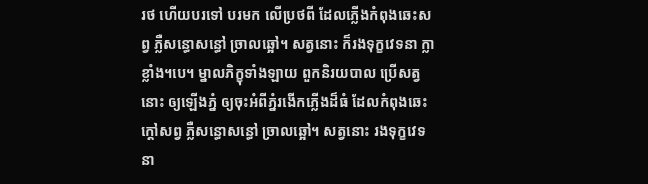រថ ហើយបរទៅ បរមក លើប្រថពី ដែលភ្លើងកំពុងឆេះសព្វ ភ្លឺសន្ធោសន្ធៅ ច្រាលឆ្អៅ។ សត្វនោះ ក៏រងទុក្ខវេទនា ក្លាខ្លាំង។បេ។ ម្នាលភិក្ខុទាំងឡាយ ពួកនិរយបាល ប្រើសត្វនោះ ឲ្យឡើងភ្នំ ឲ្យចុះអំពីភ្នំរងើកភ្លើងដ៏ធំ ដែលកំពុងឆេះក្តៅសព្វ ភ្លឺសន្ធោសន្ធៅ ច្រាលឆ្អៅ។ សត្វនោះ រងទុក្ខវេទនា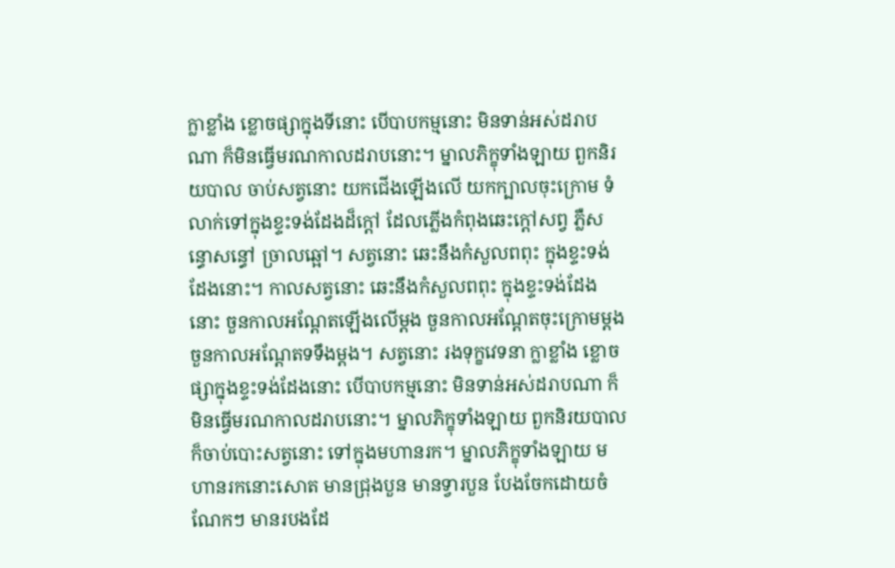ក្លាខ្លាំង ខ្លោចផ្សាក្នុងទីនោះ បើបាបកម្មនោះ មិនទាន់អស់ដរាបណា ក៏មិនធ្វើមរណកាលដរាបនោះ។ ម្នាលភិក្ខុទាំងឡាយ ពួកនិរយបាល ចាប់សត្វនោះ យកជើងឡើងលើ យកក្បាលចុះក្រោម ទំលាក់ទៅក្នុងខ្ទះទង់ដែងដ៏ក្តៅ ដែលភ្លើងកំពុងឆេះក្តៅសព្វ ភ្លឺសន្ធោសន្ធៅ ច្រាលឆ្អៅ។ សត្វនោះ ឆេះនឹងកំសួលពពុះ ក្នុងខ្ទះទង់ដែងនោះ។ កាលសត្វនោះ ឆេះនឹងកំសួលពពុះ ក្នុងខ្ទះទង់ដែងនោះ ចួនកាលអណ្តែតឡើងលើម្តង ចួនកាលអណ្តែតចុះក្រោមម្តង ចួនកាលអណ្តែតទទឹងម្តង។ សត្វនោះ រងទុក្ខវេទនា ក្លាខ្លាំង ខ្លោចផ្សាក្នុងខ្ទះទង់ដែងនោះ បើបាបកម្មនោះ មិនទាន់អស់ដរាបណា ក៏មិនធ្វើមរណកាលដរាបនោះ។ ម្នាលភិក្ខុទាំងឡាយ ពួកនិរយបាល ក៏ចាប់បោះសត្វនោះ ទៅក្នុងមហានរក។ ម្នាលភិក្ខុទាំងឡាយ មហានរកនោះសោត មានជ្រុងបួន មានទ្វារបួន បែងចែកដោយចំណែកៗ មានរបងដែ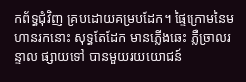កព័ទ្ធជុំវិញ គ្របដោយគម្របដែក។ ផ្ទៃក្រោមនៃមហានរកនោះ សុទ្ធតែដែក មានភ្លើងឆេះ ភ្លឺច្រាលរន្ទាល ផ្សាយទៅ បានមួយរយយោជន៍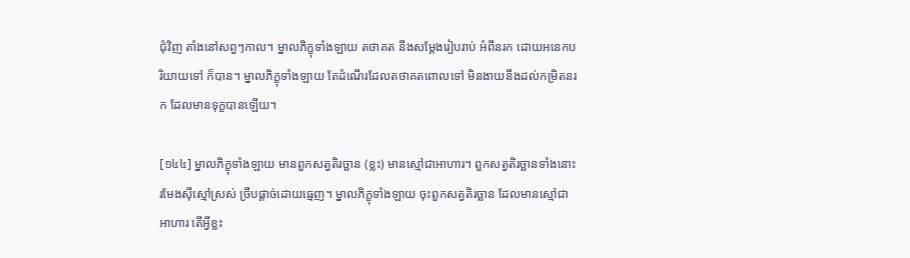ជុំវិញ តាំងនៅសព្វៗកាល។ ម្នាលភិក្ខុទាំងឡាយ តថាគត នឹងសម្តែងរៀបរាប់ អំពីនរក ដោយអនេកបរិយាយទៅ ក៏បាន។ ម្នាលភិក្ខុទាំងឡាយ តែដំណើរដែលតថាគតពោលទៅ មិនងាយនឹងដល់កម្រិតនរក ដែលមានទុក្ខបានឡើយ។

[១៤៤] ម្នាលភិក្ខុទាំងឡាយ មានពួកសត្វតិរច្ឆាន (ខ្លះ) មានស្មៅជាអាហារ។ ពួកសត្វតិរច្ឆានទាំងនោះ រមែងស៊ីស្មៅស្រស់ ច្រឹបផ្តាច់ដោយធ្មេញ។ ម្នាលភិក្ខុទាំងឡាយ ចុះពួកសត្វតិរច្ឆាន ដែលមានស្មៅជាអាហារ តើអ្វីខ្លះ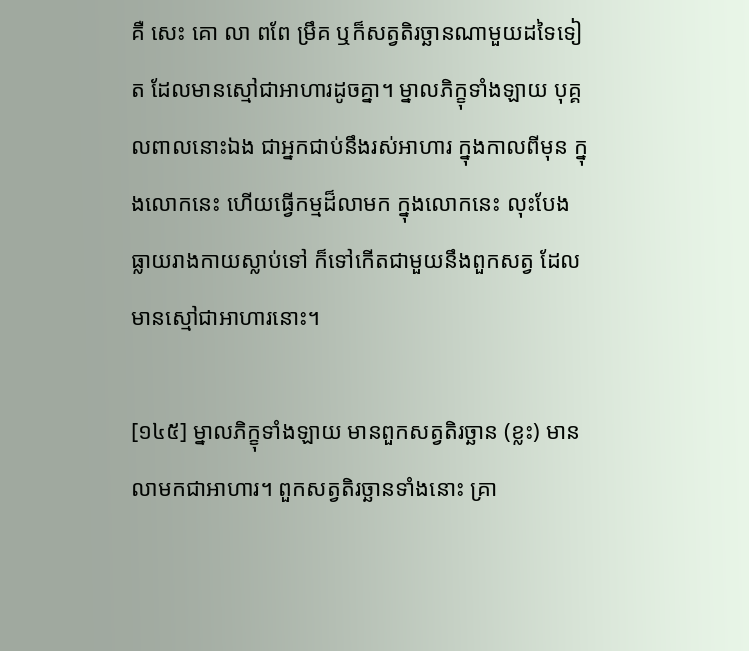គឺ សេះ គោ លា ពពែ ម្រឹគ ឬក៏សត្វតិរច្ឆានណាមួយដទៃទៀត ដែលមានស្មៅជាអាហារដូចគ្នា។ ម្នាលភិក្ខុទាំងឡាយ បុគ្គលពាលនោះឯង ជាអ្នកជាប់នឹងរស់អាហារ ក្នុងកាលពីមុន ក្នុងលោកនេះ ហើយធ្វើកម្មដ៏លាមក ក្នុងលោកនេះ លុះបែងធ្លាយរាងកាយស្លាប់ទៅ ក៏ទៅកើតជាមួយនឹងពួកសត្វ ដែលមានស្មៅជាអាហារនោះ។

[១៤៥] ម្នាលភិក្ខុទាំងឡាយ មានពួកសត្វតិរច្ឆាន (ខ្លះ) មានលាមកជាអាហារ។ ពួកសត្វតិរច្ឆានទាំងនោះ គ្រា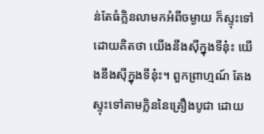ន់តែធំក្លិនលាមកអំពីចម្ងាយ ក៏ស្ទុះទៅ ដោយគិតថា យើងនឹងស៊ីក្នុងទីនុ៎ះ យើងនឹងស៊ីក្នុងទីនុ៎ះ។ ពួកព្រាហ្មណ៍ តែងស្ទុះទៅតាមក្លិននៃគ្រឿងបូជា ដោយ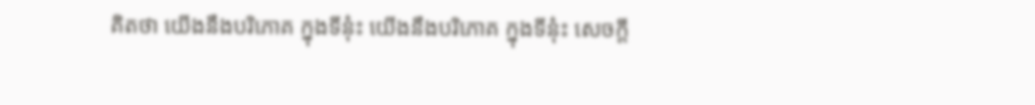គិតថា យើងនឹងបរិភោគ ក្នុងទីនុ៎ះ យើងនឹងបរិភោគ ក្នុងទីនុ៎ះ សេចក្តី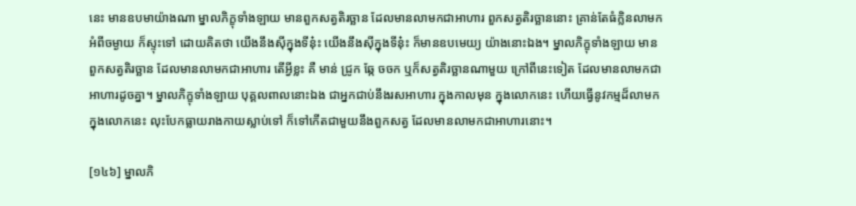នេះ មានឧបមាយ៉ាងណា ម្នាលភិក្ខុទាំងឡាយ មានពួកសត្វតិរច្ឆាន ដែលមានលាមកជាអាហារ ពួកសត្វតិរច្ឆាននោះ គ្រាន់តែធំក្លិនលាមកអំពីចម្ងាយ ក៏ស្ទុះទៅ ដោយគិតថា យើងនឹងស៊ីក្នុងទីនុ៎ះ យើងនឹងស៊ីក្នុងទីនុ៎ះ ក៏មានឧបមេយ្យ យ៉ាងនោះឯង។ ម្នាលភិក្ខុទាំងឡាយ មានពួកសត្វតិរច្ឆាន ដែលមានលាមកជាអាហារ តើអ្វីខ្លះ គឺ មាន់ ជ្រូក ឆ្កែ ចចក ឬក៏សត្វតិរច្ឆានណាមួយ ក្រៅពីនេះទៀត ដែលមានលាមកជាអាហារដូចគ្នា។ ម្នាលភិក្ខុទាំងឡាយ បុគ្គលពាលនោះឯង ជាអ្នកជាប់នឹងរសអាហារ ក្នុងកាលមុន ក្នុងលោកនេះ ហើយធ្វើនូវកម្មដ៏លាមកក្នុងលោកនេះ លុះបែកធ្លាយរាងកាយស្លាប់ទៅ ក៏ទៅកើតជាមួយនឹងពួកសត្វ ដែលមានលាមកជាអាហារនោះ។

[១៤៦] ម្នាលភិ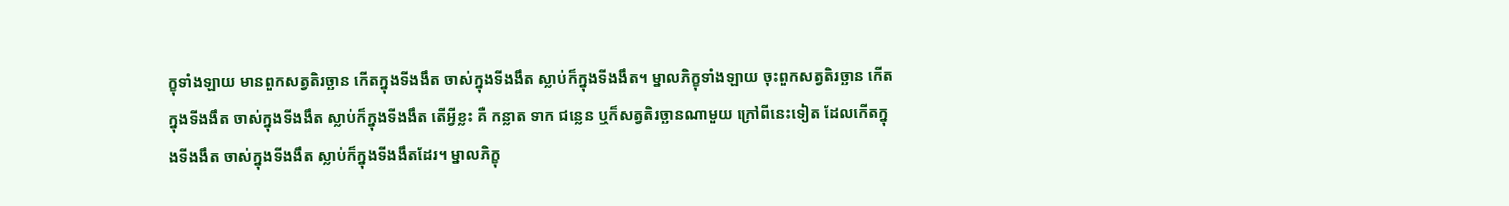ក្ខុទាំងឡាយ មានពួកសត្វតិរច្ឆាន កើតក្នុងទីងងឹត ចាស់ក្នុងទីងងឹត ស្លាប់ក៏ក្នុងទីងងឹត។ ម្នាលភិក្ខុទាំងឡាយ ចុះពួកសត្វតិរច្ឆាន កើតក្នុងទីងងឹត ចាស់ក្នុងទីងងឹត ស្លាប់ក៏ក្នុងទីងងឹត តើអ្វីខ្លះ គឺ កន្លាត ទាក ជន្លេន ឬក៏សត្វតិរច្ឆានណាមួយ ក្រៅពីនេះទៀត ដែលកើតក្នុងទីងងឹត ចាស់ក្នុងទីងងឹត ស្លាប់ក៏ក្នុងទីងងឹតដែរ។ ម្នាលភិក្ខុ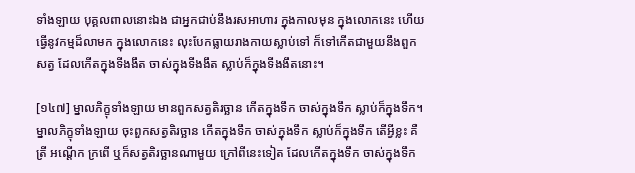ទាំងឡាយ បុគ្គលពាលនោះឯង ជាអ្នកជាប់នឹងរសអាហារ ក្នុងកាលមុន ក្នុងលោកនេះ ហើយធ្វើនូវកម្មដ៏លាមក ក្នុងលោកនេះ លុះបែកធ្លាយរាងកាយស្លាប់ទៅ ក៏ទៅកើតជាមួយនឹងពួកសត្វ ដែលកើតក្នុងទីងងឹត ចាស់ក្នុងទីងងឹត ស្លាប់ក៏ក្នុងទីងងឹតនោះ។

[១៤៧] ម្នាលភិក្ខុទាំងឡាយ មានពួកសត្វតិរច្ឆាន កើតក្នុងទឹក ចាស់ក្នុងទឹក ស្លាប់ក៏ក្នុងទឹក។ ម្នាលភិក្ខុទាំងឡាយ ចុះពួកសត្វតិរច្ឆាន កើតក្នុងទឹក ចាស់ក្នុងទឹក ស្លាប់ក៏ក្នុងទឹក តើអ្វីខ្លះ គឺ ត្រី អណ្តើក ក្រពើ ឬក៏សត្វតិរច្ឆានណាមួយ ក្រៅពីនេះទៀត ដែលកើតក្នុងទឹក ចាស់ក្នុងទឹក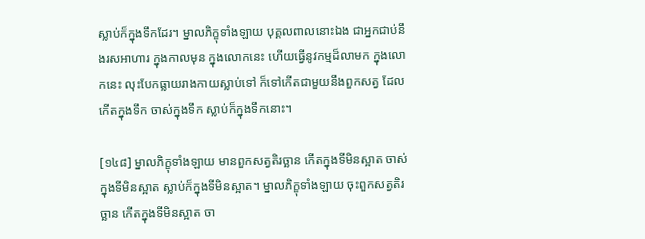ស្លាប់ក៏ក្នុងទឹកដែរ។ ម្នាលភិក្ខុទាំងឡាយ បុគ្គលពាលនោះឯង ជាអ្នកជាប់នឹងរសអាហារ ក្នុងកាលមុន ក្នុងលោកនេះ ហើយធ្វើនូវកម្មដ៏លាមក ក្នុងលោកនេះ លុះបែកធ្លាយរាងកាយស្លាប់ទៅ ក៏ទៅកើតជាមួយនឹងពួកសត្វ ដែលកើតក្នុងទឹក ចាស់ក្នុងទឹក ស្លាប់ក៏ក្នុងទឹកនោះ។

[១៤៨] ម្នាលភិក្ខុទាំងឡាយ មានពួកសត្វតិរច្ឆាន កើតក្នុងទីមិនស្អាត ចាស់ក្នុងទីមិនស្អាត ស្លាប់ក៏ក្នុងទីមិនស្អាត។ ម្នាលភិក្ខុទាំងឡាយ ចុះពួកសត្វតិរច្ឆាន កើតក្នុងទីមិនស្អាត ចា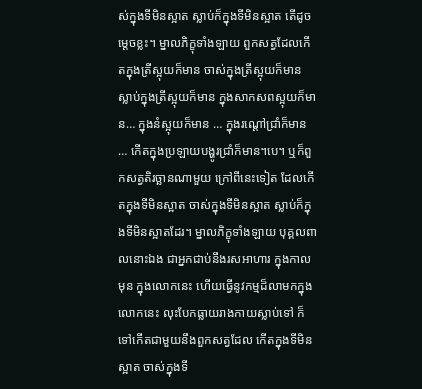ស់ក្នុងទីមិនស្អាត ស្លាប់ក៏ក្នុងទីមិនស្អាត តើដូចម្តេចខ្លះ។ ម្នាលភិក្ខុទាំងឡាយ ពួកសត្វដែលកើតក្នុងត្រីស្អុយក៏មាន ចាស់ក្នុងត្រីស្អុយក៏មាន ស្លាប់ក្នុងត្រីស្អុយក៏មាន ក្នុងសាកសពស្អុយក៏មាន… ក្នុងនំស្អុយក៏មាន … ក្នុងរណ្តៅជ្រាំក៏មាន … កើតក្នុងប្រឡាយបង្ហូរជ្រាំក៏មាន។បេ។ ឬក៏ពួកសត្វតិរច្ឆានណាមួយ ក្រៅពីនេះទៀត ដែលកើតក្នុងទីមិនស្អាត ចាស់ក្នុងទីមិនស្អាត ស្លាប់ក៏ក្នុងទីមិនស្អាតដែរ។ ម្នាលភិក្ខុទាំងឡាយ បុគ្គលពាលនោះឯង ជាអ្នកជាប់នឹងរសអាហារ ក្នុងកាលមុន ក្នុងលោកនេះ ហើយធ្វើនូវកម្មដ៏លាមកក្នុងលោកនេះ លុះបែកធ្លាយរាងកាយស្លាប់ទៅ ក៏ទៅកើតជាមួយនឹងពួកសត្វដែល កើតក្នុងទីមិនស្អាត ចាស់ក្នុងទី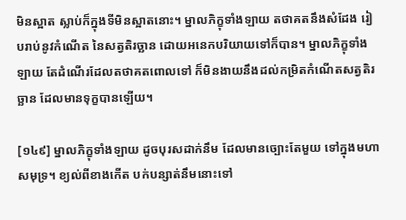មិនស្អាត ស្លាប់ក៏ក្នុងទីមិនស្អាតនោះ។ ម្នាលភិក្ខុទាំងឡាយ តថាគតនឹងសំដែង រៀបរាប់នូវកំណើត នៃសត្វតិរច្ឆាន ដោយអនេកបរិយាយទៅក៏បាន។ ម្នាលភិក្ខុទាំងឡាយ តែដំណើរដែលតថាគតពោលទៅ ក៏មិនងាយនឹងដល់កម្រិតកំណើតសត្វតិរច្ឆាន ដែលមានទុក្ខបានឡើយ។

[១៤៩] ម្នាលភិក្ខុទាំងឡាយ ដូចបុរសដាក់នឹម ដែលមានច្បោះតែមួយ ទៅក្នុងមហាសមុទ្រ។ ខ្យល់ពីខាងកើត បក់បន្សាត់នឹមនោះទៅ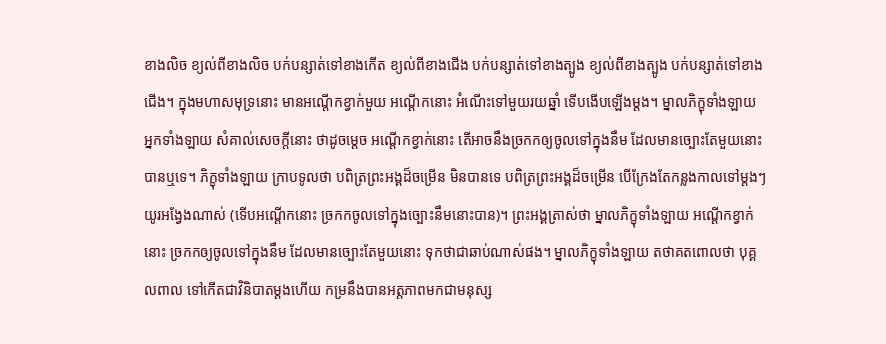ខាងលិច ខ្យល់ពីខាងលិច បក់បន្សាត់ទៅខាងកើត ខ្យល់ពីខាងជើង បក់បន្សាត់ទៅខាងត្បូង ខ្យល់ពីខាងត្បូង បក់បន្សាត់ទៅខាងជើង។ ក្នុងមហាសមុទ្រនោះ មានអណ្តើកខ្វាក់មួយ អណ្តើកនោះ អំណើះទៅមួយរយឆ្នាំ ទើបងើបឡើងម្តង។ ម្នាលភិក្ខុទាំងឡាយ អ្នកទាំងឡាយ សំគាល់សេចក្តីនោះ ថាដូចម្តេច អណ្តើកខ្វាក់នោះ តើអាចនឹងច្រកកឲ្យចូលទៅក្នុងនឹម ដែលមានច្បោះតែមួយនោះបានឬទេ។ ភិក្ខុទាំងឡាយ ក្រាបទូលថា បពិត្រព្រះអង្គដ៏ចម្រើន មិនបានទេ បពិត្រព្រះអង្គដ៏ចម្រើន បើក្រែងតែកន្លងកាលទៅម្តងៗ យូរអង្វែងណាស់ (ទើបអណ្តើកនោះ ច្រកកចូលទៅក្នុងច្បោះនឹមនោះបាន)។ ព្រះអង្គត្រាស់ថា ម្នាលភិក្ខុទាំងឡាយ អណ្តើកខ្វាក់នោះ ច្រកកឲ្យចូលទៅក្នុងនឹម ដែលមានច្បោះតែមួយនោះ ទុកថាជាឆាប់ណាស់ផង។ ម្នាលភិក្ខុទាំងឡាយ តថាគតពោលថា បុគ្គលពាល ទៅកើតជាវិនិបាតម្តងហើយ កម្រនឹងបានអត្តភាពមកជាមនុស្ស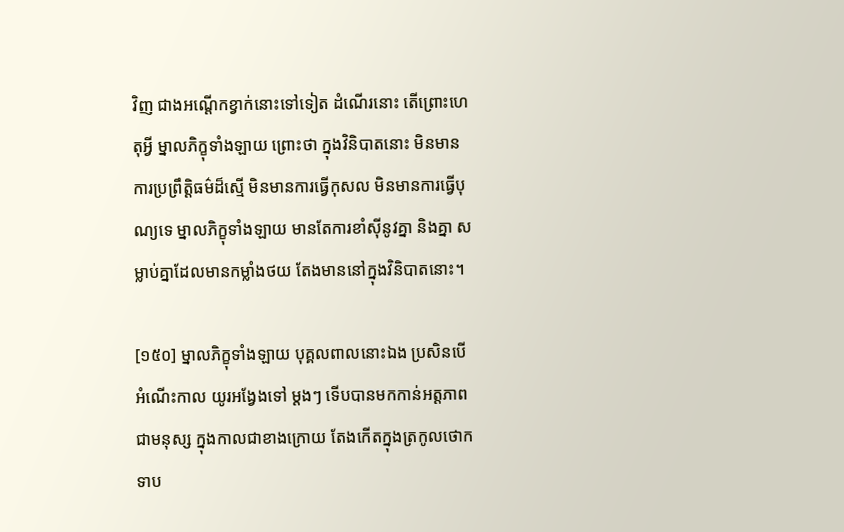វិញ ជាងអណ្តើកខ្វាក់នោះទៅទៀត ដំណើរនោះ តើព្រោះហេតុអ្វី ម្នាលភិក្ខុទាំងឡាយ ព្រោះថា ក្នុងវិនិបាតនោះ មិនមានការប្រព្រឹត្តិធម៌ដ៏ស្មើ មិនមានការធ្វើកុសល មិនមានការធ្វើបុណ្យទេ ម្នាលភិក្ខុទាំងឡាយ មានតែការខាំស៊ីនូវគ្នា និងគ្នា សម្លាប់គ្នាដែលមានកម្លាំងថយ តែងមាននៅក្នុងវិនិបាតនោះ។

[១៥០] ម្នាលភិក្ខុទាំងឡាយ បុគ្គលពាលនោះឯង ប្រសិនបើអំណើះកាល យូរអង្វែងទៅ ម្តងៗ ទើបបានមកកាន់អត្តភាពជាមនុស្ស ក្នុងកាលជាខាងក្រោយ តែងកើតក្នុងត្រកូលថោកទាប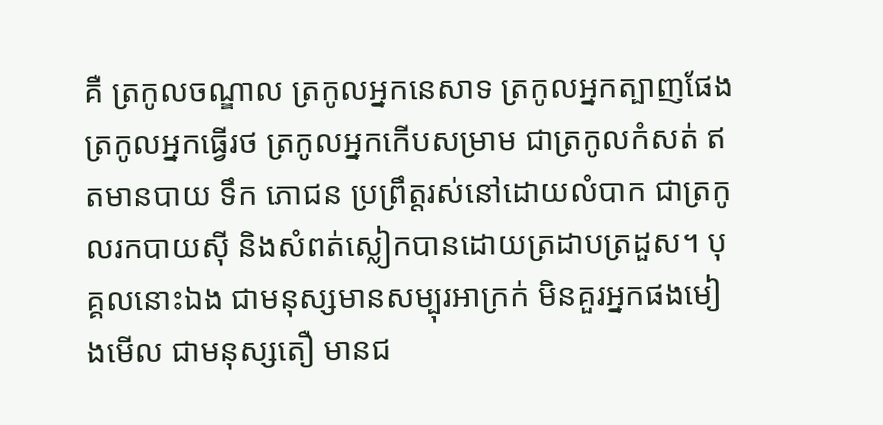គឺ ត្រកូលចណ្ឌាល ត្រកូលអ្នកនេសាទ ត្រកូលអ្នកត្បាញផែង ត្រកូលអ្នកធ្វើរថ ត្រកូលអ្នកកើបសម្រាម ជាត្រកូលកំសត់ ឥតមានបាយ ទឹក ភោជន ប្រព្រឹត្តរស់នៅដោយលំបាក ជាត្រកូលរកបាយស៊ី និងសំពត់ស្លៀកបានដោយត្រដាបត្រដួស។ បុគ្គលនោះឯង ជាមនុស្សមានសម្បុរអាក្រក់ មិនគួរអ្នកផងមៀងមើល ជាមនុស្សតឿ មានជ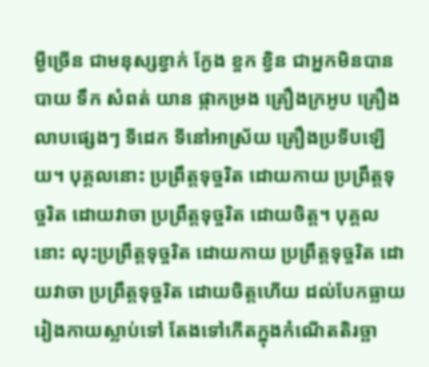ម្ងឺច្រើន ជាមនុស្សខ្វាក់ ក្ងែង ខ្ចក ខ្វិន ជាអ្នកមិនបានបាយ ទឹក សំពត់ យាន ផ្កាកម្រង គ្រឿងក្រអូប គ្រឿងលាបផ្សេងៗ ទីដេក ទីនៅអាស្រ័យ គ្រឿងប្រទីបឡើយ។ បុគ្គលនោះ ប្រព្រឹត្តទុច្ចរិត ដោយកាយ ប្រព្រឹត្តទុច្ចរិត ដោយវាចា ប្រព្រឹត្តទុច្ចរិត ដោយចិត្ត។ បុគ្គលនោះ លុះប្រព្រឹត្តទុច្ចរិត ដោយកាយ ប្រព្រឹត្តទុច្ចរិត ដោយវាចា ប្រព្រឹត្តទុច្ចរិត ដោយចិត្តហើយ ដល់បែកធ្លាយរៀងកាយស្លាប់ទៅ តែងទៅកើតក្នុងកំណើតតិរច្ឆា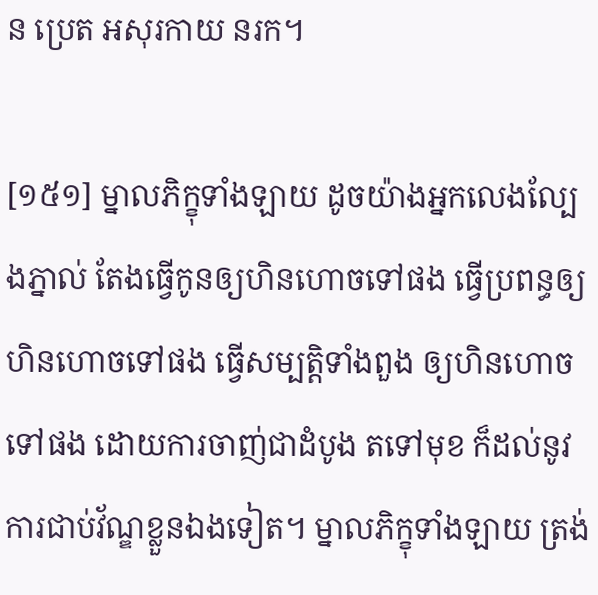ន ប្រេត អសុរកាយ នរក។

[១៥១] ម្នាលភិក្ខុទាំងឡាយ ដូចយ៉ាងអ្នកលេងល្បែងភ្នាល់ តែងធ្វើកូនឲ្យហិនហោចទៅផង ធ្វើប្រពន្ធឲ្យហិនហោចទៅផង ធ្វើសម្បត្តិទាំងពួង ឲ្យហិនហោចទៅផង ដោយការចាញ់ជាដំបូង តទៅមុខ ក៏ដល់នូវការជាប់វ័ណ្ឌខ្លួនឯងទៀត។ ម្នាលភិក្ខុទាំងឡាយ ត្រង់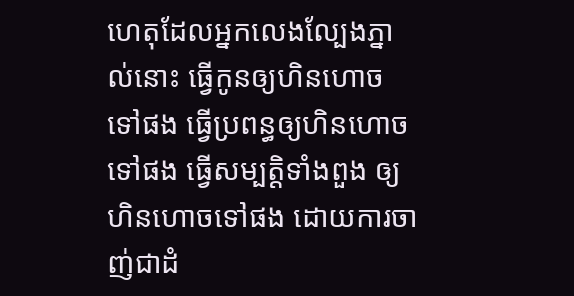ហេតុដែលអ្នកលេងល្បែងភ្នាល់នោះ ធ្វើកូនឲ្យហិនហោចទៅផង ធ្វើប្រពន្ធឲ្យហិនហោចទៅផង ធ្វើសម្បត្តិទាំងពួង ឲ្យហិនហោចទៅផង ដោយការចាញ់ជាដំ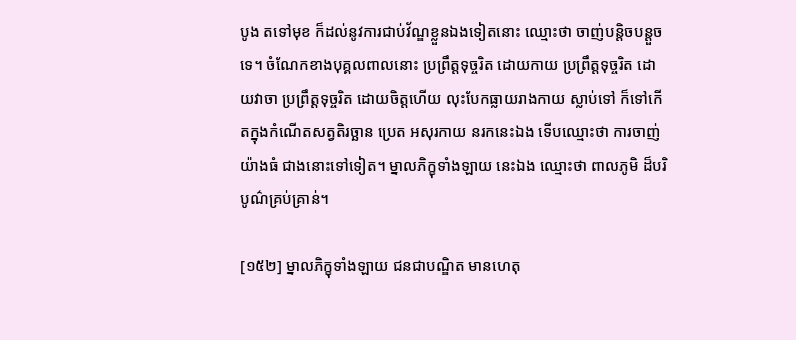បូង តទៅមុខ ក៏ដល់នូវការជាប់វ័ណ្ឌខ្លួនឯងទៀតនោះ ឈ្មោះថា ចាញ់បន្តិចបន្តួចទេ។ ចំណែកខាងបុគ្គលពាលនោះ ប្រព្រឹត្តទុច្ចរិត ដោយកាយ ប្រព្រឹត្តទុច្ចរិត ដោយវាចា ប្រព្រឹត្តទុច្ចរិត ដោយចិត្តហើយ លុះបែកធ្លាយរាងកាយ ស្លាប់ទៅ ក៏ទៅកើតក្នុងកំណើតសត្វតិរច្ឆាន ប្រេត អសុរកាយ នរកនេះឯង ទើបឈ្មោះថា ការចាញ់យ៉ាងធំ ជាងនោះទៅទៀត។ ម្នាលភិក្ខុទាំងឡាយ នេះឯង ឈ្មោះថា ពាលភូមិ ដ៏បរិបូណ៌គ្រប់គ្រាន់។

[១៥២] ម្នាលភិក្ខុទាំងឡាយ ជនជាបណ្ឌិត មានហេតុ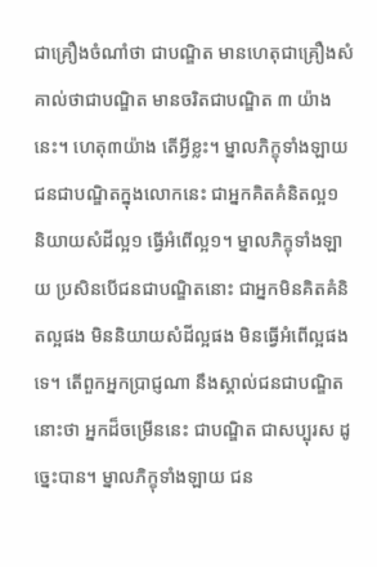ជាគ្រឿងចំណាំថា ជាបណ្ឌិត មានហេតុជាគ្រឿងសំគាល់ថាជាបណ្ឌិត មានចរិតជាបណ្ឌិត ៣ យ៉ាងនេះ។ ហេតុ៣យ៉ាង តើអ្វីខ្លះ។ ម្នាលភិក្ខុទាំងឡាយ ជនជាបណ្ឌិតក្នុងលោកនេះ ជាអ្នកគិតគំនិតល្អ១ និយាយសំដីល្អ១ ធ្វើអំពើល្អ១។ ម្នាលភិក្ខុទាំងឡាយ ប្រសិនបើជនជាបណ្ឌិតនោះ ជាអ្នកមិនគិតគំនិតល្អផង មិននិយាយសំដីល្អផង មិនធ្វើអំពើល្អផងទេ។ តើពួកអ្នកប្រាជ្ញណា នឹងស្គាល់ជនជាបណ្ឌិតនោះថា អ្នកដ៏ចម្រើននេះ ជាបណ្ឌិត ជាសប្បុរស ដូច្នេះបាន។ ម្នាលភិក្ខុទាំងឡាយ ជន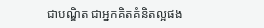ជាបណ្ឌិត ជាអ្នកគិតគំនិតល្អផង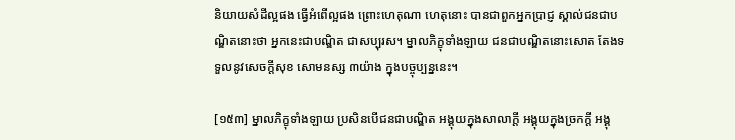និយាយសំដីល្អផង ធ្វើអំពើល្អផង ព្រោះហេតុណា ហេតុនោះ បានជាពួកអ្នកប្រាជ្ញ ស្គាល់ជនជាបណ្ឌិតនោះថា អ្នកនេះជាបណ្ឌិត ជាសប្បុរស។ ម្នាលភិក្ខុទាំងឡាយ ជនជាបណ្ឌិតនោះសោត តែងទទួលនូវសេចក្តីសុខ សោមនស្ស ៣យ៉ាង ក្នុងបច្ចុប្បន្ននេះ។

[១៥៣] ម្នាលភិក្ខុទាំងឡាយ ប្រសិនបើជនជាបណ្ឌិត អង្គុយក្នុងសាលាក្តី អង្គុយក្នុងច្រកក្តី អង្គុ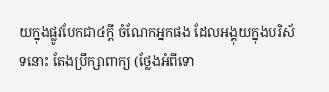យក្នុងផ្លូវបែកជា៤ក្តី ចំណែកអ្នកផង ដែលអង្គុយក្នុងបរិស័ទនោះ តែងប្រឹក្សាពាក្យ (ថ្លែងអំពីទោ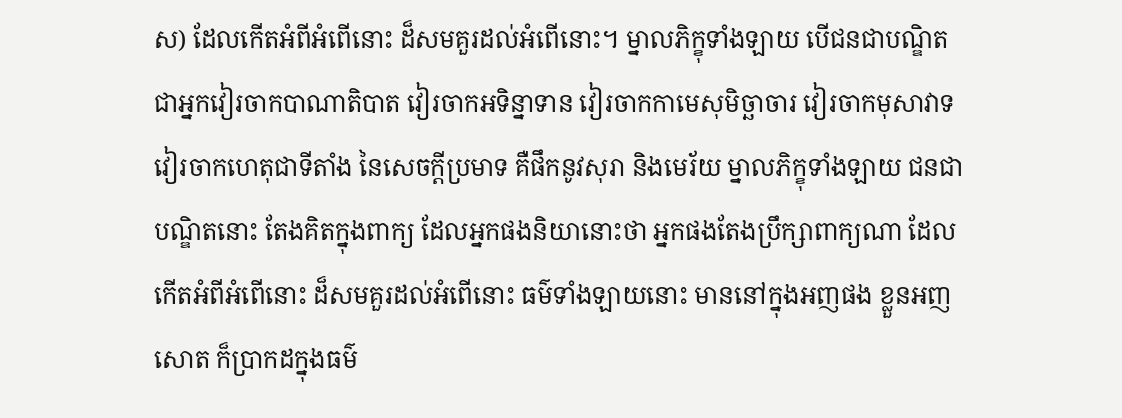ស) ដែលកើតអំពីអំពើនោះ ដ៏សមគួរដល់អំពើនោះ។ ម្នាលភិក្ខុទាំងឡាយ បើជនជាបណ្ឌិត ជាអ្នកវៀរចាកបាណាតិបាត វៀរចាកអទិន្នាទាន វៀរចាកកាមេសុមិច្ឆាចារ វៀរចាកមុសាវាទ វៀរចាកហេតុជាទីតាំង នៃសេចក្តីប្រមាទ គឺផឹកនូវសុរា និងមេរ័យ ម្នាលភិក្ខុទាំងឡាយ ជនជាបណ្ឌិតនោះ តែងគិតក្នុងពាក្យ ដែលអ្នកផងនិយានោះថា អ្នកផងតែងប្រឹក្សាពាក្យណា ដែលកើតអំពីអំពើនោះ ដ៏សមគួរដល់អំពើនោះ ធម៌ទាំងឡាយនោះ មាននៅក្នុងអញផង ខ្លួនអញសោត ក៏ប្រាកដក្នុងធម៌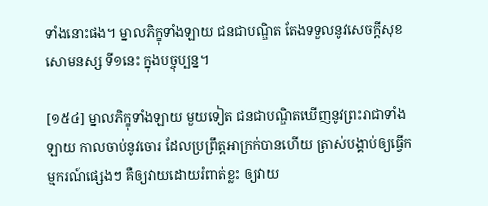ទាំងនោះផង។ ម្នាលភិក្ខុទាំងឡាយ ជនជាបណ្ឌិត តែងទទួលនូវសេចក្តីសុខ សោមនស្ស ទី១នេះ ក្នុងបច្ចុប្បន្ន។

[១៥៤] ម្នាលភិក្ខុទាំងឡាយ មួយទៀត ជនជាបណ្ឌិតឃើញនូវព្រះរាជាទាំងឡាយ កាលចាប់នូវចោរ ដែលប្រព្រឹត្តអាក្រក់បានហើយ ត្រាស់បង្គាប់ឲ្យធ្វើកម្មករណ៍ផ្សេងៗ គឺឲ្យវាយដោយរំពាត់ខ្លះ ឲ្យវាយ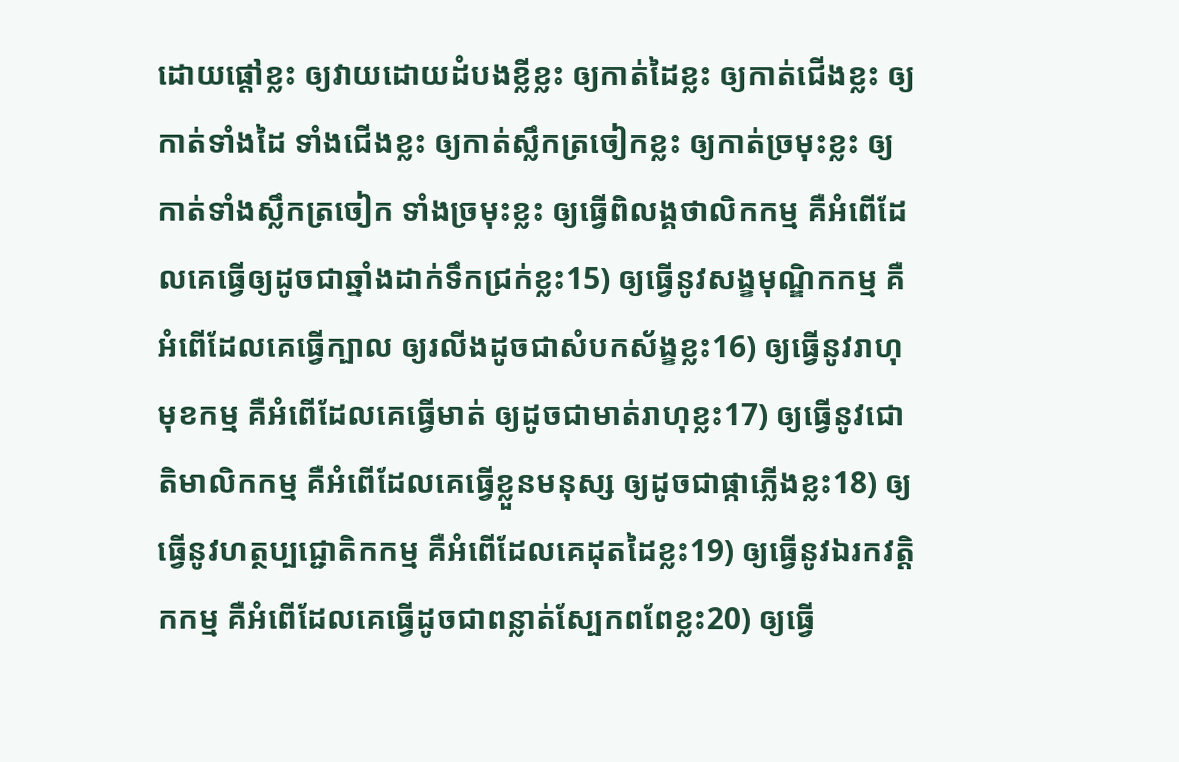ដោយផ្តៅខ្លះ ឲ្យវាយដោយដំបងខ្លីខ្លះ ឲ្យកាត់ដៃខ្លះ ឲ្យកាត់ជើងខ្លះ ឲ្យកាត់ទាំងដៃ ទាំងជើងខ្លះ ឲ្យកាត់ស្លឹកត្រចៀកខ្លះ ឲ្យកាត់ច្រមុះខ្លះ ឲ្យកាត់ទាំងស្លឹកត្រចៀក ទាំងច្រមុះខ្លះ ឲ្យធ្វើពិលង្គថាលិកកម្ម គឺអំពើដែលគេធ្វើឲ្យដូចជាឆ្នាំងដាក់ទឹកជ្រក់ខ្លះ15) ឲ្យធ្វើនូវសង្ខមុណ្ឌិកកម្ម គឺអំពើដែលគេធ្វើក្បាល ឲ្យរលីងដូចជាសំបកស័ង្ខខ្លះ16) ឲ្យធ្វើនូវរាហុមុខកម្ម គឺអំពើដែលគេធ្វើមាត់ ឲ្យដូចជាមាត់រាហុខ្លះ17) ឲ្យធ្វើនូវជោតិមាលិកកម្ម គឺអំពើដែលគេធ្វើខ្លួនមនុស្ស ឲ្យដូចជាផ្កាភ្លើងខ្លះ18) ឲ្យធ្វើនូវហត្ថប្បជ្ជោតិកកម្ម គឺអំពើដែលគេដុតដៃខ្លះ19) ឲ្យធ្វើនូវឯរកវត្តិកកម្ម គឺអំពើដែលគេធ្វើដូចជាពន្លាត់ស្បែកពពែខ្លះ20) ឲ្យធ្វើ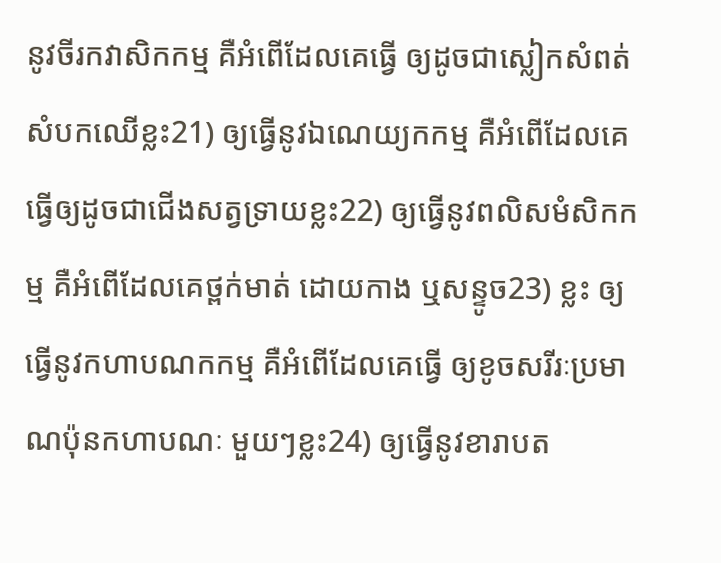នូវចីរកវាសិកកម្ម គឺអំពើដែលគេធ្វើ ឲ្យដូចជាស្លៀកសំពត់សំបកឈើខ្លះ21) ឲ្យធ្វើនូវឯណេយ្យកកម្ម គឺអំពើដែលគេធ្វើឲ្យដូចជាជើងសត្វទ្រាយខ្លះ22) ឲ្យធ្វើនូវពលិសមំសិកកម្ម គឺអំពើដែលគេថ្ពក់មាត់ ដោយកាង ឬសន្ទូច23) ខ្លះ ឲ្យធ្វើនូវកហាបណកកម្ម គឺអំពើដែលគេធ្វើ ឲ្យខូចសរីរៈប្រមាណប៉ុនកហាបណៈ មួយៗខ្លះ24) ឲ្យធ្វើនូវខារាបត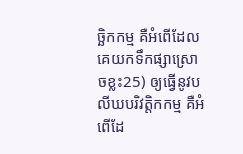ច្ឆិកកម្ម គឺអំពើដែលគេយកទឹកផ្សាស្រោចខ្លះ25) ឲ្យធ្វើនូវបលីឃបរិវត្តិកកម្ម គឺអំពើដែ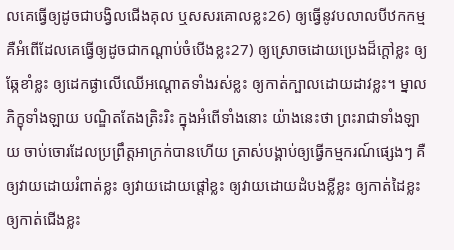លគេធ្វើឲ្យដូចជាបង្វិលជើងគុល ឬសសរគោលខ្លះ26) ឲ្យធ្វើនូវបលាលបីឋកកម្ម គឺអំពើដែលគេធ្វើឲ្យដូចជាកណ្តាប់ចំបើងខ្លះ27) ឲ្យស្រោចដោយប្រេងដ៏ក្តៅខ្លះ ឲ្យឆ្កែខាំខ្លះ ឲ្យដេកផ្ងាលើឈើអណ្តោតទាំងរស់ខ្លះ ឲ្យកាត់ក្បាលដោយដាវខ្លះ។ ម្នាលភិក្ខុទាំងឡាយ បណ្ឌិតតែងត្រិះរិះ ក្នុងអំពើទាំងនោះ យ៉ាងនេះថា ព្រះរាជាទាំងឡាយ ចាប់ចោរដែលប្រព្រឹត្តអាក្រក់បានហើយ ត្រាស់បង្គាប់ឲ្យធ្វើកម្មករណ៍ផ្សេងៗ គឺឲ្យវាយដោយរំពាត់ខ្លះ ឲ្យវាយដោយផ្តៅខ្លះ ឲ្យវាយដោយដំបងខ្លីខ្លះ ឲ្យកាត់ដៃខ្លះ ឲ្យកាត់ជើងខ្លះ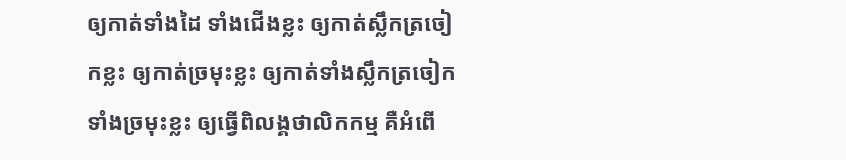ឲ្យកាត់ទាំងដៃ ទាំងជើងខ្លះ ឲ្យកាត់ស្លឹកត្រចៀកខ្លះ ឲ្យកាត់ច្រមុះខ្លះ ឲ្យកាត់ទាំងស្លឹកត្រចៀក ទាំងច្រមុះខ្លះ ឲ្យធ្វើពិលង្គថាលិកកម្ម គឺអំពើ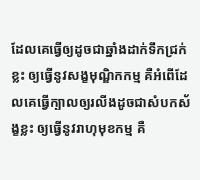ដែលគេធ្វើឲ្យដូចជាឆ្នាំងដាក់ទឹកជ្រក់ខ្លះ ឲ្យធ្វើនូវសង្ខមុណ្ឌិកកម្ម គឺអំពើដែលគេធ្វើក្បាលឲ្យរលីងដូចជាសំបកស័ង្ខខ្លះ ឲ្យធ្វើនូវរាហុមុខកម្ម គឺ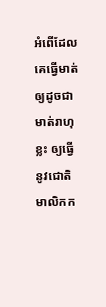អំពើដែលគេធ្វើមាត់ឲ្យដូចជាមាត់រាហុខ្លះ ឲ្យធ្វើនូវជោតិមាលិកក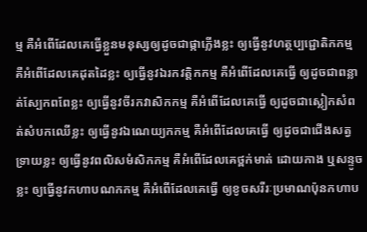ម្ម គឺអំពើដែលគេធ្វើខ្លួនមនុស្សឲ្យដូចជាផ្កាភ្លើងខ្លះ ឲ្យធ្វើនូវហត្ថប្បជ្ជោតិកកម្ម គឺអំពើដែលគេដុតដៃខ្លះ ឲ្យធ្វើនូវឯរកវត្តិកកម្ម គឺអំពើដែលគេធ្វើ ឲ្យដូចជាពន្លាត់ស្បែកពពែខ្លះ ឲ្យធ្វើនូវចីរកវាសិកកម្ម គឺអំពើដែលគេធ្វើ ឲ្យដូចជាស្លៀកសំពត់សំបកឈើខ្លះ ឲ្យធ្វើនូវឯណេយ្យកកម្ម គឺអំពើដែលគេធ្វើ ឲ្យដូចជាជើងសត្វទ្រាយខ្លះ ឲ្យធ្វើនូវពលិសមំសិកកម្ម គឺអំពើដែលគេថ្ពក់មាត់ ដោយកាង ឬសន្ទូច ខ្លះ ឲ្យធ្វើនូវកហាបណកកម្ម គឺអំពើដែលគេធ្វើ ឲ្យខូចសរីរៈប្រមាណប៉ុនកហាប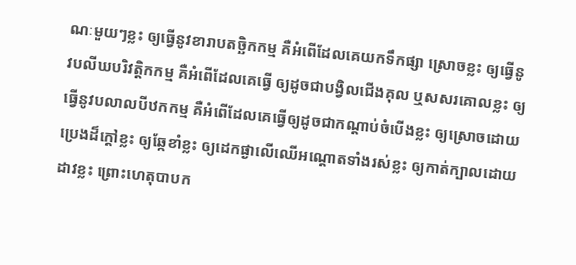ណៈមួយៗខ្លះ ឲ្យធ្វើនូវខារាបតច្ឆិកកម្ម គឺអំពើដែលគេយកទឹកផ្សា ស្រោចខ្លះ ឲ្យធ្វើនូវបលីឃបរិវត្តិកកម្ម គឺអំពើដែលគេធ្វើ ឲ្យដូចជាបង្វិលជើងគុល ឬសសរគោលខ្លះ ឲ្យធ្វើនូវបលាលបីឋកកម្ម គឺអំពើដែលគេធ្វើឲ្យដូចជាកណ្តាប់ចំបើងខ្លះ ឲ្យស្រោចដោយប្រេងដ៏ក្តៅខ្លះ ឲ្យឆ្កែខាំខ្លះ ឲ្យដេកផ្ងាលើឈើអណ្តោតទាំងរស់ខ្លះ ឲ្យកាត់ក្បាលដោយដាវខ្លះ ព្រោះហេតុបាបក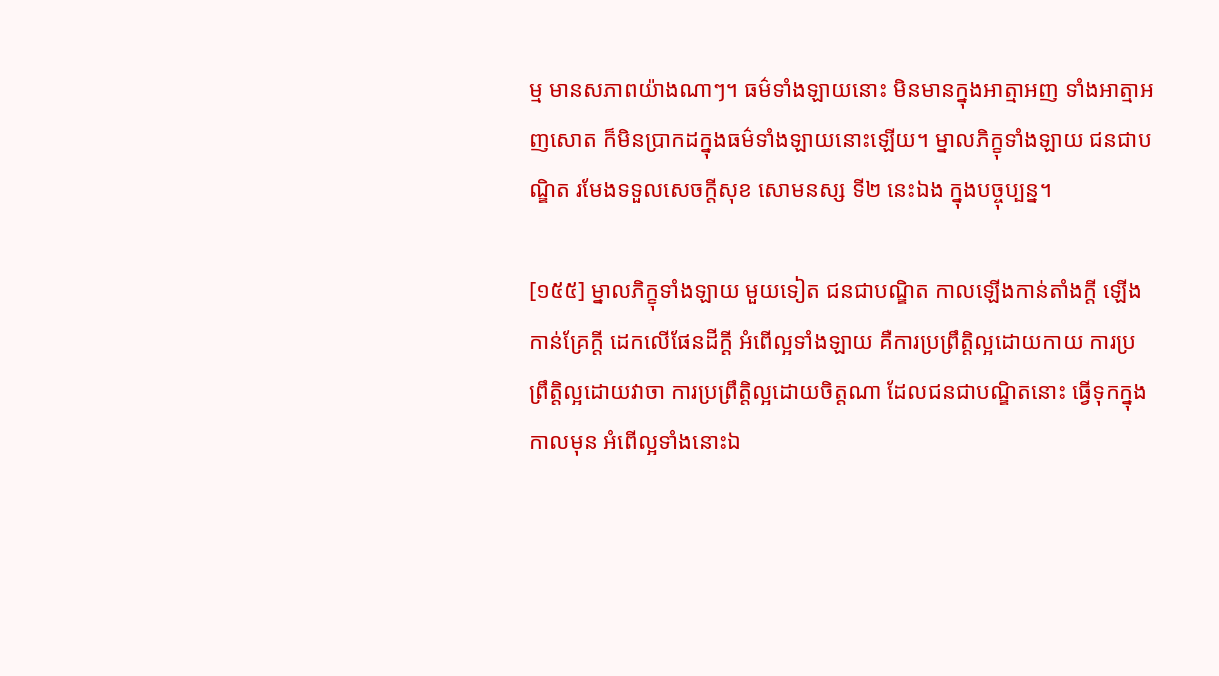ម្ម មានសភាពយ៉ាងណាៗ។ ធម៌ទាំងឡាយនោះ មិនមានក្នុងអាត្មាអញ ទាំងអាត្មាអញសោត ក៏មិនប្រាកដក្នុងធម៌ទាំងឡាយនោះឡើយ។ ម្នាលភិក្ខុទាំងឡាយ ជនជាបណ្ឌិត រមែងទទួលសេចក្តីសុខ សោមនស្ស ទី២ នេះឯង ក្នុងបច្ចុប្បន្ន។

[១៥៥] ម្នាលភិក្ខុទាំងឡាយ មួយទៀត ជនជាបណ្ឌិត កាលឡើងកាន់តាំងក្តី ឡើងកាន់គ្រែក្តី ដេកលើផែនដីក្តី អំពើល្អទាំងឡាយ គឺការប្រព្រឹត្តិល្អដោយកាយ ការប្រព្រឹត្តិល្អដោយវាចា ការប្រព្រឹត្តិល្អដោយចិត្តណា ដែលជនជាបណ្ឌិតនោះ ធ្វើទុកក្នុងកាលមុន អំពើល្អទាំងនោះឯ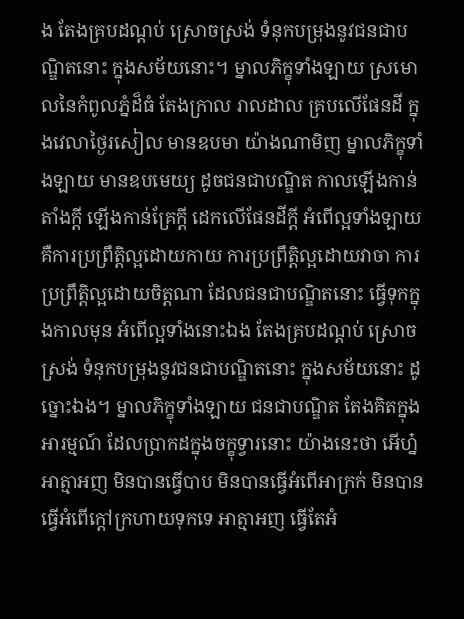ង តែងគ្របដណ្តប់ ស្រោចស្រង់ ទំនុកបម្រុងនូវជនជាបណ្ឌិតនោះ ក្នុងសម័យនោះ។ ម្នាលភិក្ខុទាំងឡាយ ស្រមោលនៃកំពូលភ្នំដ៏ធំ តែងក្រាល រាលដាល គ្របលើផែនដី ក្នុងវេលាថ្ងៃរសៀល មានឧបមា យ៉ាងណាមិញ ម្នាលភិក្ខុទាំងឡាយ មានឧបមេយ្យ ដូចជនជាបណ្ឌិត កាលឡើងកាន់តាំងក្តី ឡើងកាន់គ្រែក្តី ដេកលើផែនដីក្តី អំពើល្អទាំងឡាយ គឺការប្រព្រឹត្តិល្អដោយកាយ ការប្រព្រឹត្តិល្អដោយវាចា ការប្រព្រឹត្តិល្អដោយចិត្តណា ដែលជនជាបណ្ឌិតនោះ ធ្វើទុកក្នុងកាលមុន អំពើល្អទាំងនោះឯង តែងគ្របដណ្តប់ ស្រោចស្រង់ ទំនុកបម្រុងនូវជនជាបណ្ឌិតនោះ ក្នុងសម័យនោះ ដូច្នោះឯង។ ម្នាលភិក្ខុទាំងឡាយ ជនជាបណ្ឌិត តែងគិតក្នុងអារម្មណ៍ ដែលប្រាកដក្នុងចក្ខុទ្វារនោះ យ៉ាងនេះថា អើហ្ន៎ អាត្មាអញ មិនបានធ្វើបាប មិនបានធ្វើអំពើអាក្រក់ មិនបានធ្វើអំពើក្តៅក្រហាយទុកទេ អាត្មាអញ ធ្វើតែអំ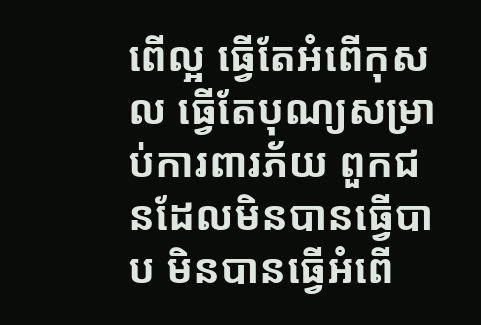ពើល្អ ធ្វើតែអំពើកុសល ធ្វើតែបុណ្យសម្រាប់ការពារភ័យ ពួកជនដែលមិនបានធ្វើបាប មិនបានធ្វើអំពើ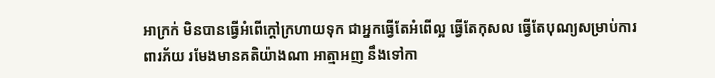អាក្រក់ មិនបានធ្វើអំពើក្តៅក្រហាយទុក ជាអ្នកធ្វើតែអំពើល្អ ធ្វើតែកុសល ធ្វើតែបុណ្យសម្រាប់ការពារភ័យ រមែងមានគតិយ៉ាងណា អាត្មាអញ នឹងទៅកា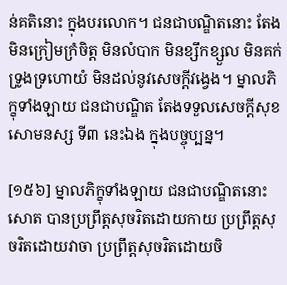ន់គតិនោះ ក្នុងបរលោក។ ជនជាបណ្ឌិតនោះ តែងមិនក្រៀមក្រំចិត្ត មិនលំបាក មិនខ្សឹកខ្សួល មិនគក់ទ្រូងទ្រហោយំ មិនដល់នូវសេចក្តីវង្វេង។ ម្នាលភិក្ខុទាំងឡាយ ជនជាបណ្ឌិត តែងទទួលសេចក្តីសុខ សោមនស្ស ទី៣ នេះឯង ក្នុងបច្ចុប្បន្ន។

[១៥៦] ម្នាលភិក្ខុទាំងឡាយ ជនជាបណ្ឌិតនោះសោត បានប្រព្រឹត្តសុចរិតដោយកាយ ប្រព្រឹត្តសុចរិតដោយវាចា ប្រព្រឹត្តសុចរិតដោយចិ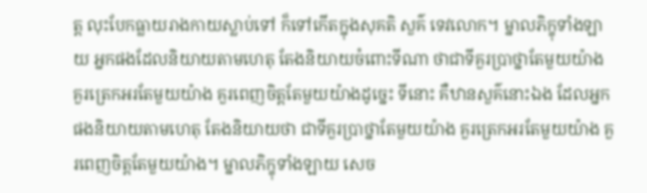ត្ត លុះបែកធ្លាយរាងកាយស្លាប់ទៅ ក៏ទៅកើតក្នុងសុគតិ សួគ៌ ទេវលោក។ ម្នាលភិក្ខុទាំងឡាយ អ្នកផងដែលនិយាយតាមហេតុ តែងនិយាយចំពោះទីណា ថាជាទីគួរប្រាថ្នាតែមួយយ៉ាង គួរត្រេកអរតែមួយយ៉ាង គួរពេញចិត្តតែមួយយ៉ាងដូច្នេះ ទីនោះ គឺឋានសួគ៌នោះឯង ដែលអ្នកផងនិយាយតាមហេតុ តែងនិយាយថា ជាទីគួរប្រាថ្នាតែមួយយ៉ាង គួរត្រេកអរតែមួយយ៉ាង គួរពេញចិត្តតែមួយយ៉ាង។ ម្នាលភិក្ខុទាំងឡាយ សេច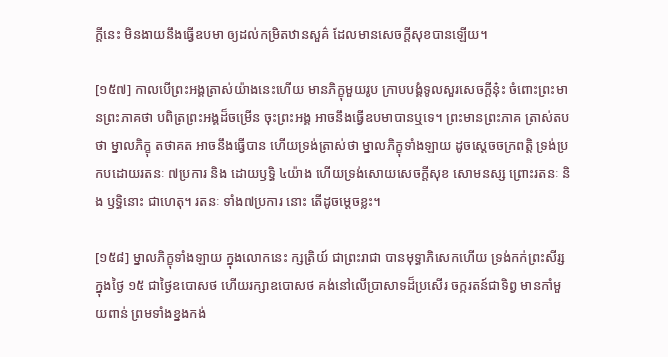ក្តីនេះ មិនងាយនឹងធ្វើឧបមា ឲ្យដល់កម្រិតឋានសួគ៌ ដែលមានសេចក្តីសុខបានឡើយ។

[១៥៧] កាលបើព្រះអង្គត្រាស់យ៉ាងនេះហើយ មានភិក្ខុមួយរូប ក្រាបបង្គំទូលសួរសេចក្តីនុ៎ះ ចំពោះព្រះមានព្រះភាគថា បពិត្រព្រះអង្គដ៏ចម្រើន ចុះព្រះអង្គ អាចនឹងធ្វើឧបមាបានឬទេ។ ព្រះមានព្រះភាគ ត្រាស់តបថា ម្នាលភិក្ខុ តថាគត អាចនឹងធ្វើបាន ហើយទ្រង់ត្រាស់ថា ម្នាលភិក្ខុទាំងឡាយ ដូចស្តេចចក្រពត្តិ ទ្រង់ប្រកបដោយរតនៈ ៧ប្រការ និង ដោយឫទ្ធិ ៤យ៉ាង ហើយទ្រង់សោយសេចក្តីសុខ សោមនស្ស ព្រោះរតនៈ និង ឫទ្ធិនោះ ជាហេតុ។ រតនៈ ទាំង៧ប្រការ នោះ តើដូចម្តេចខ្លះ។

[១៥៨] ម្នាលភិក្ខុទាំងឡាយ ក្នុងលោកនេះ ក្សត្រិយ៍ ជាព្រះរាជា បានមុទ្ធាភិសេកហើយ ទ្រង់កក់ព្រះសីរ្ស ក្នុងថ្ងៃ ១៥ ជាថ្ងៃឧបោសថ ហើយរក្សាឧបោសថ គង់នៅលើប្រាសាទដ៏ប្រសើរ ចក្ករតន៍ជាទិព្វ មានកាំមួយពាន់ ព្រមទាំងខ្នងកង់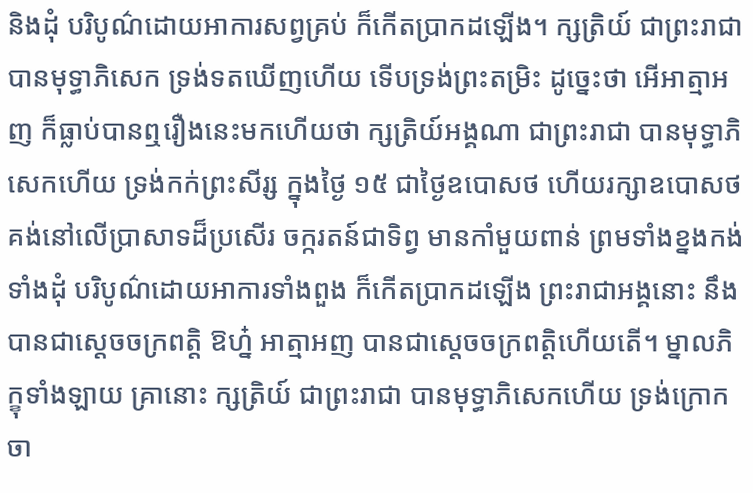និងដុំ បរិបូណ៌ដោយអាការសព្វគ្រប់ ក៏កើតប្រាកដឡើង។ ក្សត្រិយ៍ ជាព្រះរាជាបានមុទ្ធាភិសេក ទ្រង់ទតឃើញហើយ ទើបទ្រង់ព្រះតម្រិះ ដូច្នេះថា អើអាត្មាអញ ក៏ធ្លាប់បានឮរឿងនេះមកហើយថា ក្សត្រិយ៍អង្គណា ជាព្រះរាជា បានមុទ្ធាភិសេកហើយ ទ្រង់កក់ព្រះសីរ្ស ក្នុងថ្ងៃ ១៥ ជាថ្ងៃឧបោសថ ហើយរក្សាឧបោសថ គង់នៅលើប្រាសាទដ៏ប្រសើរ ចក្ករតន៍ជាទិព្វ មានកាំមួយពាន់ ព្រមទាំងខ្នងកង់ ទាំងដុំ បរិបូណ៌ដោយអាការទាំងពួង ក៏កើតប្រាកដឡើង ព្រះរាជាអង្គនោះ នឹងបានជាស្តេចចក្រពត្តិ ឱហ្ន៎ អាត្មាអញ បានជាស្តេចចក្រពត្តិហើយតើ។ ម្នាលភិក្ខុទាំងឡាយ គ្រានោះ ក្សត្រិយ៍ ជាព្រះរាជា បានមុទ្ធាភិសេកហើយ ទ្រង់ក្រោកចា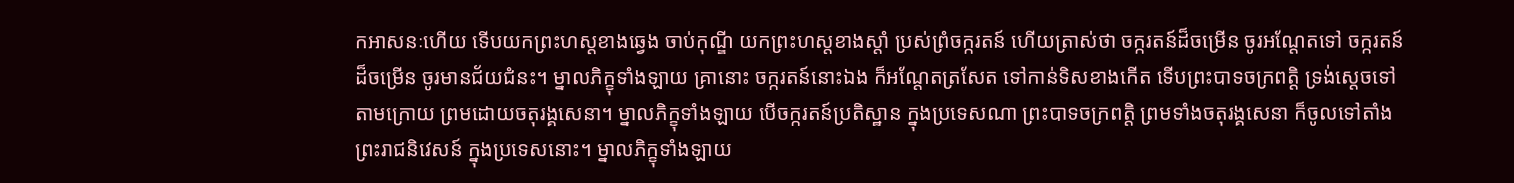កអាសនៈហើយ ទើបយកព្រះហស្តខាងឆ្វេង ចាប់កុណ្ឌី យកព្រះហស្តខាងស្តាំ ប្រស់ព្រំចក្ករតន៍ ហើយត្រាស់ថា ចក្ករតន៍ដ៏ចម្រើន ចូរអណ្តែតទៅ ចក្ករតន៍ដ៏ចម្រើន ចូរមានជ័យជំនះ។ ម្នាលភិក្ខុទាំងឡាយ គ្រានោះ ចក្ករតន៍នោះឯង ក៏អណ្តែតត្រសែត ទៅកាន់ទិសខាងកើត ទើបព្រះបាទចក្រពត្តិ ទ្រង់ស្តេចទៅតាមក្រោយ ព្រមដោយចតុរង្គសេនា។ ម្នាលភិក្ខុទាំងឡាយ បើចក្ករតន៍ប្រតិស្ឋាន ក្នុងប្រទេសណា ព្រះបាទចក្រពត្តិ ព្រមទាំងចតុរង្គសេនា ក៏ចូលទៅតាំងព្រះរាជនិវេសន៍ ក្នុងប្រទេសនោះ។ ម្នាលភិក្ខុទាំងឡាយ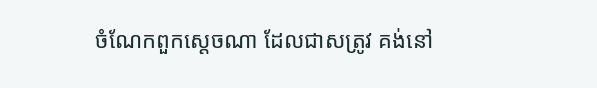ចំណែកពួកស្តេចណា ដែលជាសត្រូវ គង់នៅ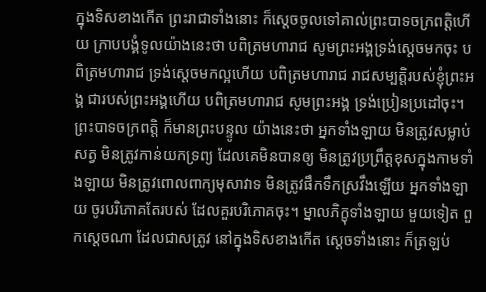ក្នុងទិសខាងកើត ព្រះរាជាទាំងនោះ ក៏ស្តេចចូលទៅគាល់ព្រះបាទចក្រពត្តិហើយ ក្រាបបង្គំទូលយ៉ាងនេះថា បពិត្រមហារាជ សូមព្រះអង្គទ្រង់ស្តេចមកចុះ បពិត្រមហារាជ ទ្រង់ស្តេចមកល្អហើយ បពិត្រមហារាជ រាជសម្បត្តិរបស់ខ្ញុំព្រះអង្គ ជារបស់ព្រះអង្គហើយ បពិត្រមហារាជ សូមព្រះអង្គ ទ្រង់ប្រៀនប្រដៅចុះ។ ព្រះបាទចក្រពត្តិ ក៏មានព្រះបន្ទូល យ៉ាងនេះថា អ្នកទាំងឡាយ មិនត្រូវសម្លាប់សត្វ មិនត្រូវកាន់យកទ្រព្យ ដែលគេមិនបានឲ្យ មិនត្រូវប្រព្រឹត្តខុសក្នុងកាមទាំងឡាយ មិនត្រូវពោលពាក្យមុសាវាទ មិនត្រូវផឹកទឹកស្រវឹងឡើយ អ្នកទាំងឡាយ ចូរបរិភោគតែរបស់ ដែលគួរបរិភោគចុះ។ ម្នាលភិក្ខុទាំងឡាយ មួយទៀត ពួកស្តេចណា ដែលជាសត្រូវ នៅក្នុងទិសខាងកើត ស្តេចទាំងនោះ ក៏ត្រឡប់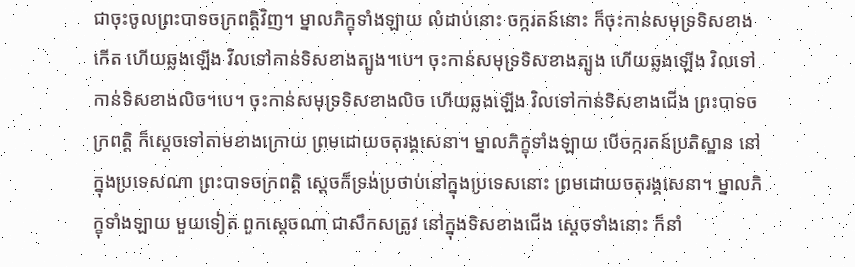ជាចុះចូលព្រះបាទចក្រពត្តិវិញ។ ម្នាលភិក្ខុទាំងឡាយ លំដាប់នោះ ចក្ករតន៍នោះ ក៏ចុះកាន់សមុទ្រទិសខាងកើត ហើយឆ្លងឡើង វិលទៅកាន់ទិសខាងត្បូង។បេ។ ចុះកាន់សមុទ្រទិសខាងត្បូង ហើយឆ្លងឡើង វិលទៅកាន់ទិសខាងលិច។បេ។ ចុះកាន់សមុទ្រទិសខាងលិច ហើយឆ្លងឡើង វិលទៅកាន់ទិសខាងជើង ព្រះបាទចក្រពត្តិ ក៏ស្តេចទៅតាមខាងក្រោយ ព្រមដោយចតុរង្គសេនា។ ម្នាលភិក្ខុទាំងឡាយ បើចក្ករតន៍ប្រតិស្ឋាន នៅក្នុងប្រទេសណា ព្រះបាទចក្រពត្តិ ស្តេចក៏ទ្រង់ប្រថាប់នៅក្នុងប្រទេសនោះ ព្រមដោយចតុរង្គសេនា។ ម្នាលភិក្ខុទាំងឡាយ មួយទៀត ពួកស្តេចណា ជាសឹកសត្រូវ នៅក្នុងទិសខាងជើង ស្តេចទាំងនោះ ក៏នាំ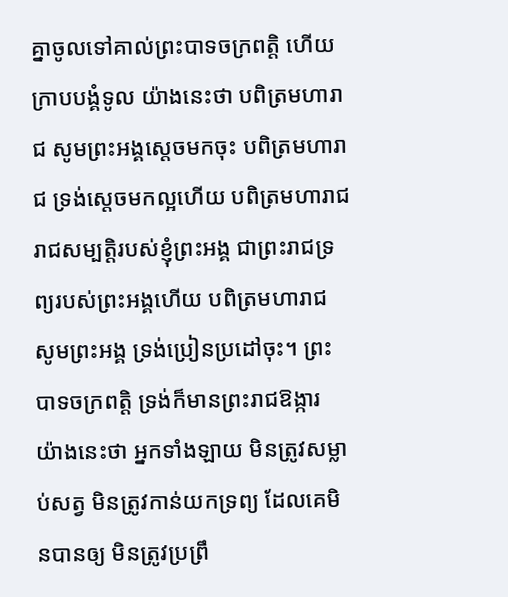គ្នាចូលទៅគាល់ព្រះបាទចក្រពត្តិ ហើយក្រាបបង្គំទូល យ៉ាងនេះថា បពិត្រមហារាជ សូមព្រះអង្គស្តេចមកចុះ បពិត្រមហារាជ ទ្រង់ស្តេចមកល្អហើយ បពិត្រមហារាជ រាជសម្បត្តិរបស់ខ្ញុំព្រះអង្គ ជាព្រះរាជទ្រព្យរបស់ព្រះអង្គហើយ បពិត្រមហារាជ សូមព្រះអង្គ ទ្រង់ប្រៀនប្រដៅចុះ។ ព្រះបាទចក្រពត្តិ ទ្រង់ក៏មានព្រះរាជឱង្ការ យ៉ាងនេះថា អ្នកទាំងឡាយ មិនត្រូវសម្លាប់សត្វ មិនត្រូវកាន់យកទ្រព្យ ដែលគេមិនបានឲ្យ មិនត្រូវប្រព្រឹ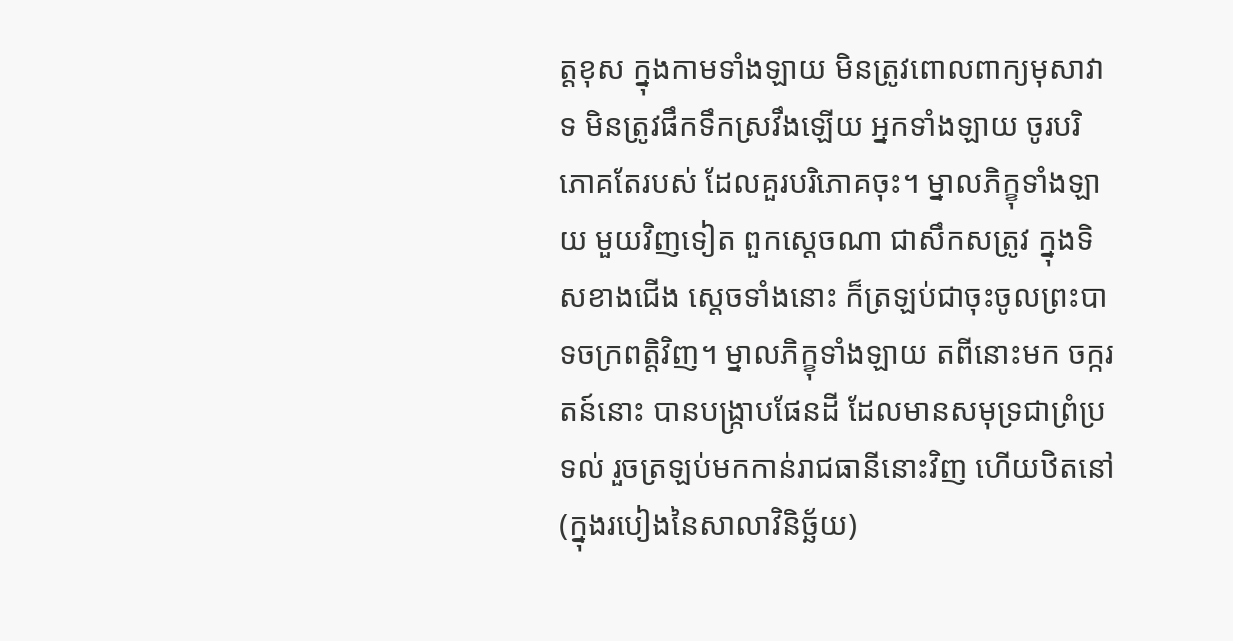ត្តខុស ក្នុងកាមទាំងឡាយ មិនត្រូវពោលពាក្យមុសាវាទ មិនត្រូវផឹកទឹកស្រវឹងឡើយ អ្នកទាំងឡាយ ចូរបរិភោគតែរបស់ ដែលគួរបរិភោគចុះ។ ម្នាលភិក្ខុទាំងឡាយ មួយវិញទៀត ពួកស្តេចណា ជាសឹកសត្រូវ ក្នុងទិសខាងជើង ស្តេចទាំងនោះ ក៏ត្រឡប់ជាចុះចូលព្រះបាទចក្រពត្តិវិញ។ ម្នាលភិក្ខុទាំងឡាយ តពីនោះមក ចក្ករតន៍នោះ បានបង្ក្រាបផែនដី ដែលមានសមុទ្រជាព្រំប្រទល់ រួចត្រឡប់មកកាន់រាជធានីនោះវិញ ហើយឋិតនៅ (ក្នុងរបៀងនៃសាលាវិនិច្ឆ័យ)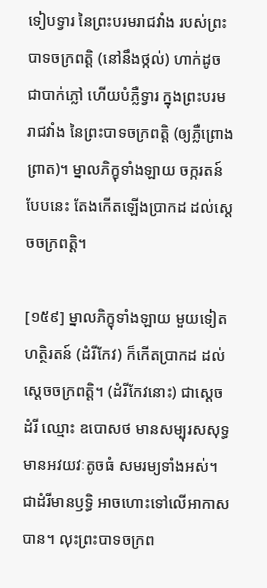ទៀបទ្វារ នៃព្រះបរមរាជវាំង របស់ព្រះបាទចក្រពត្តិ (នៅនឹងថ្កល់) ហាក់ដូចជាបាក់ភ្លៅ ហើយបំភ្លឺទ្វារ ក្នុងព្រះបរមរាជវាំង នៃព្រះបាទចក្រពត្តិ (ឲ្យភ្លឺព្រោងព្រាត)។ ម្នាលភិក្ខុទាំងឡាយ ចក្ករតន៍បែបនេះ តែងកើតឡើងប្រាកដ ដល់ស្តេចចក្រពត្តិ។

[១៥៩] ម្នាលភិក្ខុទាំងឡាយ មួយទៀត ហត្ថិរតន៍ (ដំរីកែវ) ក៏កើតប្រាកដ ដល់ស្តេចចក្រពត្តិ។ (ដំរីកែវនោះ) ជាស្តេចដំរី ឈ្មោះ ឧបោសថ មានសម្បុរសសុទ្ធ មានអវយវៈតូចធំ សមរម្យទាំងអស់។ ជាដំរីមានឫទ្ធិ អាចហោះទៅលើអាកាសបាន។ លុះព្រះបាទចក្រព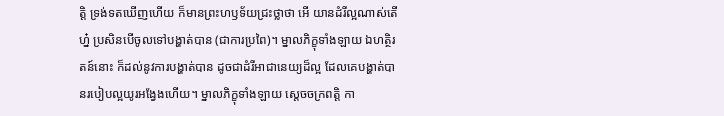ត្តិ ទ្រង់ទតឃើញហើយ ក៏មានព្រះហឫទ័យជ្រះថ្លាថា អើ យានដំរីល្អណាស់តើហ្ន៎ ប្រសិនបើចូលទៅបង្ហាត់បាន (ជាការប្រពៃ)។ ម្នាលភិក្ខុទាំងឡាយ ឯហត្ថិរតន៍នោះ ក៏ដល់នូវការបង្ហាត់បាន ដូចជាដំរីអាជានេយ្យដ៏ល្អ ដែលគេបង្ហាត់បានរបៀបល្អយូរអង្វែងហើយ។ ម្នាលភិក្ខុទាំងឡាយ ស្តេចចក្រពត្តិ កា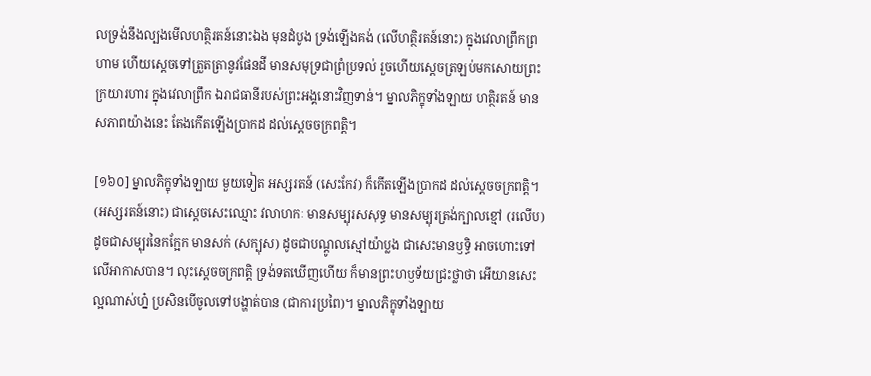លទ្រង់នឹងល្បងមើលហត្ថិរតន៍នោះឯង មុនដំបូង ទ្រង់ឡើងគង់ (លើហត្ថិរតន៍នោះ) ក្នុងវេលាព្រឹកព្រហាម ហើយស្តេចទៅត្រួតត្រានូវផែនដី មានសមុទ្រជាព្រំប្រទល់ រួចហើយស្តេចត្រឡប់មកសោយព្រះក្រយារហារ ក្នុងវេលាព្រឹក ឯរាជធានីរបស់ព្រះអង្គនោះវិញទាន់។ ម្នាលភិក្ខុទាំងឡាយ ហត្ថិរតន៍ មានសភាពយ៉ាងនេះ តែងកើតឡើងប្រាកដ ដល់ស្តេចចក្រពត្តិ។

[១៦០] ម្នាលភិក្ខុទាំងឡាយ មួយទៀត អស្សរតន៍ (សេះកែវ) ក៏កើតឡើងប្រាកដ ដល់ស្តេចចក្រពត្តិ។ (អស្សរតន៍នោះ) ជាស្តេចសេះឈ្មោះ វលាហកៈ មានសម្បុរសសុទ្ធ មានសម្បុរត្រង់ក្បាលខ្មៅ (រលើប) ដូចជាសម្បុរនៃកក្អែក មានសក់ (សក្បុស) ដូចជាបណ្តូលស្មៅយ៉ាប្លង ជាសេះមានឫទ្ធិ អាចហោះទៅលើអាកាសបាន។ លុះស្តេចចក្រពត្តិ ទ្រង់ទតឃើញហើយ ក៏មានព្រះហឫទ័យជ្រះថ្លាថា អើយានសេះ ល្អណាស់ហ្ន៎ ប្រសិនបើចូលទៅបង្ហាត់បាន (ជាការប្រពៃ)។ ម្នាលភិក្ខុទាំងឡាយ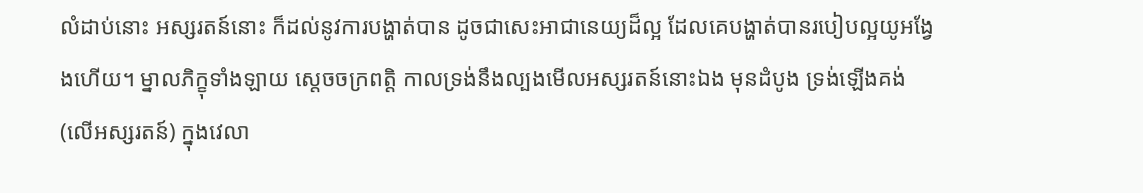លំដាប់នោះ អស្សរតន៍នោះ ក៏ដល់នូវការបង្ហាត់បាន ដូចជាសេះអាជានេយ្យដ៏ល្អ ដែលគេបង្ហាត់បានរបៀបល្អយូអង្វែងហើយ។ ម្នាលភិក្ខុទាំងឡាយ ស្តេចចក្រពត្តិ កាលទ្រង់នឹងល្បងមើលអស្សរតន៍នោះឯង មុនដំបូង ទ្រង់ឡើងគង់ (លើអស្សរតន៍) ក្នុងវេលា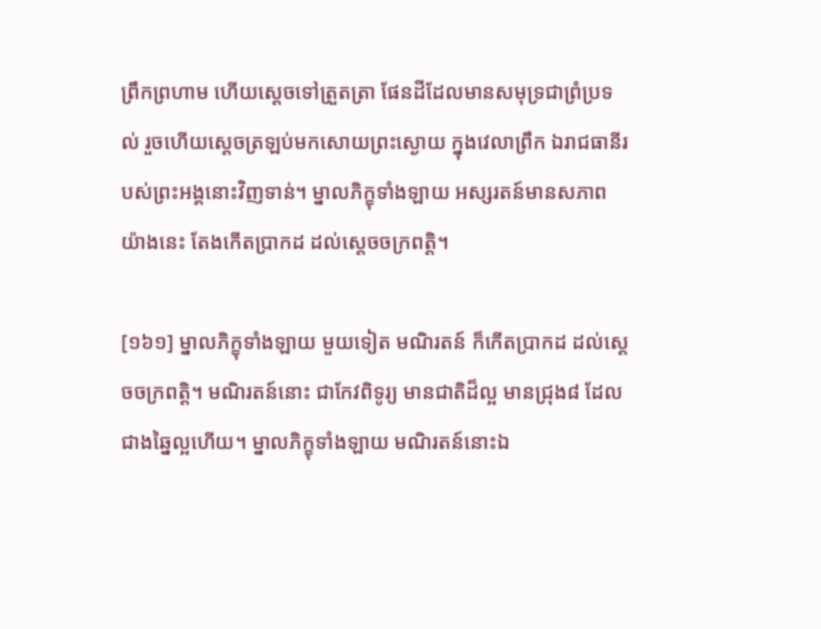ព្រឹកព្រហាម ហើយស្តេចទៅត្រួតត្រា ផែនដីដែលមានសមុទ្រជាព្រំប្រទល់ រួចហើយស្តេចត្រឡប់មកសោយព្រះស្ងោយ ក្នុងវេលាព្រឹក ឯរាជធានីរបស់ព្រះអង្គនោះវិញទាន់។ ម្នាលភិក្ខុទាំងឡាយ អស្សរតន៍មានសភាពយ៉ាងនេះ តែងកើតប្រាកដ ដល់ស្តេចចក្រពត្តិ។

[១៦១] ម្នាលភិក្ខុទាំងឡាយ មួយទៀត មណិរតន៍ ក៏កើតប្រាកដ ដល់ស្តេចចក្រពត្តិ។ មណិរតន៍នោះ ជាកែវពិទូរ្យ មានជាតិដ៏ល្អ មានជ្រុង៨ ដែលជាងឆ្នៃល្អហើយ។ ម្នាលភិក្ខុទាំងឡាយ មណិរតន៍នោះឯ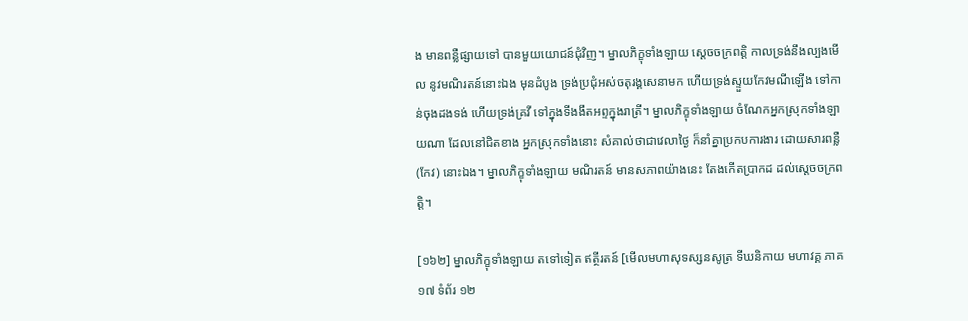ង មានពន្លឺផ្សាយទៅ បានមួយយោជន៍ជុំវិញ។ ម្នាលភិក្ខុទាំងឡាយ ស្តេចចក្រពត្តិ កាលទ្រង់នឹងល្បងមើល នូវមណិរតន៍នោះឯង មុនដំបូង ទ្រង់ប្រជុំអស់ចតុរង្គសេនាមក ហើយទ្រង់ស្ទួយកែវមណីឡើង ទៅកាន់ចុងដងទង់ ហើយទ្រង់គ្រវី ទៅក្នុងទីងងឹតអព្ទក្នុងរាត្រី។ ម្នាលភិក្ខុទាំងឡាយ ចំណែកអ្នកស្រុកទាំងឡាយណា ដែលនៅជិតខាង អ្នកស្រុកទាំងនោះ សំគាល់ថាជាវេលាថ្ងៃ ក៏នាំគ្នាប្រកបការងារ ដោយសារពន្លឺ (កែវ) នោះឯង។ ម្នាលភិក្ខុទាំងឡាយ មណិរតន៍ មានសភាពយ៉ាងនេះ តែងកើតប្រាកដ ដល់ស្តេចចក្រពត្តិ។

[១៦២] ម្នាលភិក្ខុទាំងឡាយ តទៅទៀត ឥត្ថីរតន៍ [មើលមហាសុទស្សនសូត្រ ទីឃនិកាយ មហាវគ្គ ភាគ ១៧ ទំព័រ ១២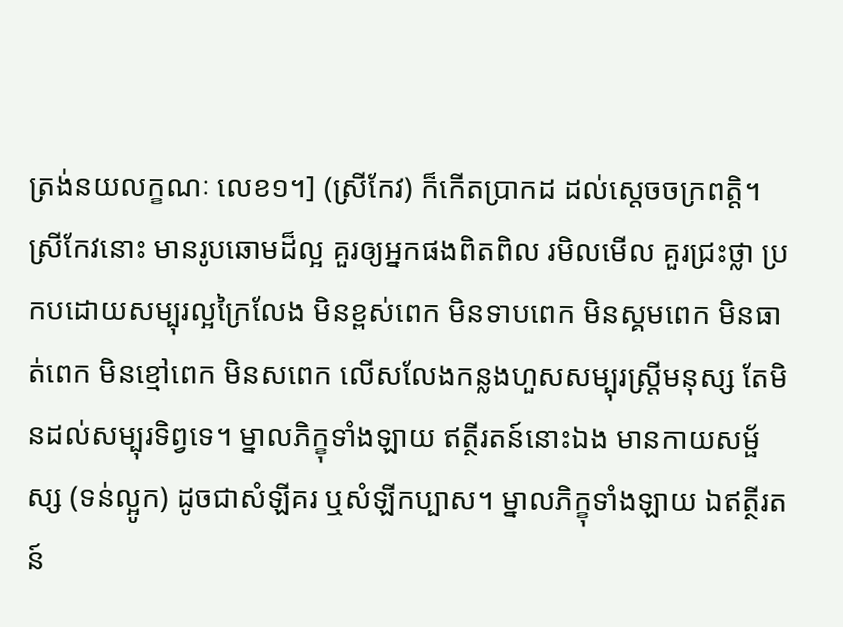ត្រង់នយលក្ខណៈ លេខ១។] (ស្រីកែវ) ក៏កើតប្រាកដ ដល់ស្តេចចក្រពត្តិ។ ស្រីកែវនោះ មានរូបឆោមដ៏ល្អ គួរឲ្យអ្នកផងពិតពិល រមិលមើល គួរជ្រះថ្លា ប្រកបដោយសម្បុរល្អក្រៃលែង មិនខ្ពស់ពេក មិនទាបពេក មិនស្គមពេក មិនធាត់ពេក មិនខ្មៅពេក មិនសពេក លើសលែងកន្លងហួសសម្បុរស្ត្រីមនុស្ស តែមិនដល់សម្បុរទិព្វទេ។ ម្នាលភិក្ខុទាំងឡាយ ឥត្ថីរតន៍នោះឯង មានកាយសម្ផ័ស្ស (ទន់ល្អូក) ដូចជាសំឡីគរ ឬសំឡីកប្បាស។ ម្នាលភិក្ខុទាំងឡាយ ឯឥត្ថីរតន៍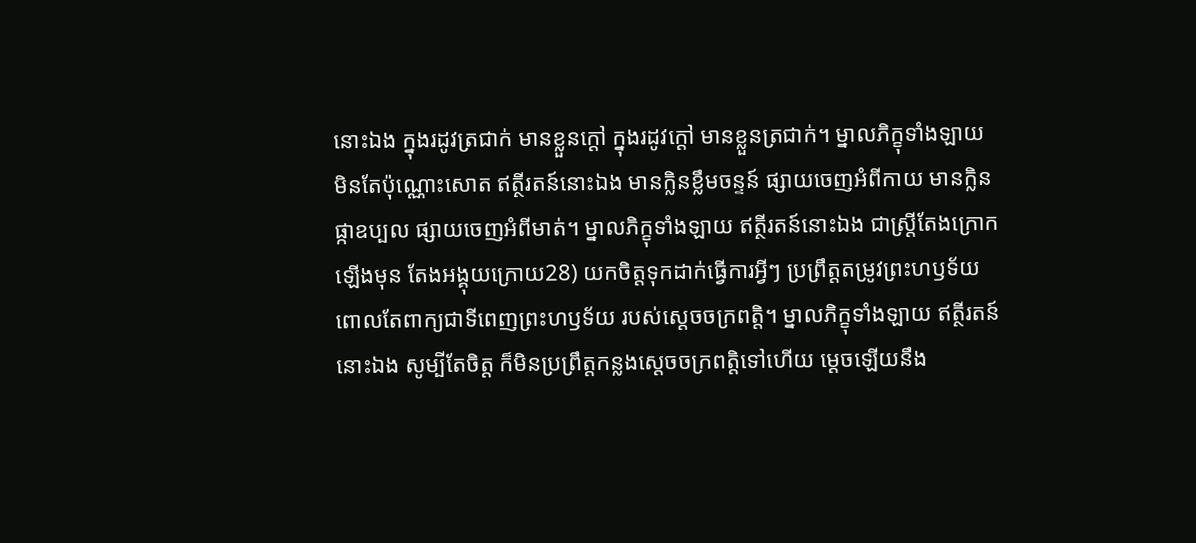នោះឯង ក្នុងរដូវត្រជាក់ មានខ្លួនក្តៅ ក្នុងរដូវក្តៅ មានខ្លួនត្រជាក់។ ម្នាលភិក្ខុទាំងឡាយ មិនតែប៉ុណ្ណោះសោត ឥត្ថីរតន៍នោះឯង មានក្លិនខ្លឹមចន្ទន៍ ផ្សាយចេញអំពីកាយ មានក្លិនផ្កាឧប្បល ផ្សាយចេញអំពីមាត់។ ម្នាលភិក្ខុទាំងឡាយ ឥត្ថីរតន៍នោះឯង ជាស្ត្រីតែងក្រោកឡើងមុន តែងអង្គុយក្រោយ28) យកចិត្តទុកដាក់ធ្វើការអ្វីៗ ប្រព្រឹត្តតម្រូវព្រះហឫទ័យ ពោលតែពាក្យជាទីពេញព្រះហឫទ័យ របស់ស្តេចចក្រពត្តិ។ ម្នាលភិក្ខុទាំងឡាយ ឥត្ថីរតន៍នោះឯង សូម្បីតែចិត្ត ក៏មិនប្រព្រឹត្តកន្លងស្តេចចក្រពត្តិទៅហើយ ម្តេចឡើយនឹង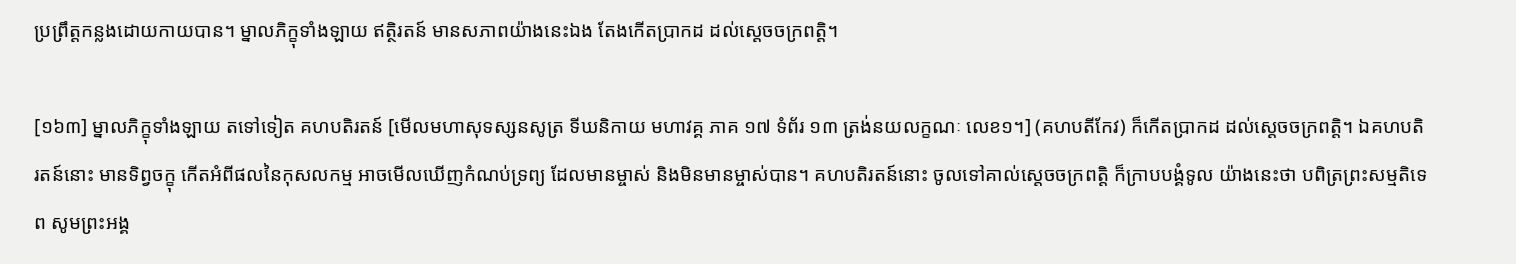ប្រព្រឹត្តកន្លងដោយកាយបាន។ ម្នាលភិក្ខុទាំងឡាយ ឥត្ថិរតន៍ មានសភាពយ៉ាងនេះឯង តែងកើតប្រាកដ ដល់ស្តេចចក្រពត្តិ។

[១៦៣] ម្នាលភិក្ខុទាំងឡាយ តទៅទៀត គហបតិរតន៍ [មើលមហាសុទស្សនសូត្រ ទីឃនិកាយ មហាវគ្គ ភាគ ១៧ ទំព័រ ១៣ ត្រង់នយលក្ខណៈ លេខ១។] (គហបតីកែវ) ក៏កើតប្រាកដ ដល់ស្តេចចក្រពត្តិ។ ឯគហបតិរតន៍នោះ មានទិព្វចក្ខុ កើតអំពីផលនៃកុសលកម្ម អាចមើលឃើញកំណប់ទ្រព្យ ដែលមានម្ចាស់ និងមិនមានម្ចាស់បាន។ គហបតិរតន៍នោះ ចូលទៅគាល់ស្តេចចក្រពត្តិ ក៏ក្រាបបង្គំទូល យ៉ាងនេះថា បពិត្រព្រះសម្មតិទេព សូមព្រះអង្គ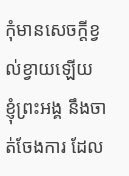កុំមានសេចក្តីខ្វល់ខ្វាយឡើយ ខ្ញុំព្រះអង្គ នឹងចាត់ចែងការ ដែល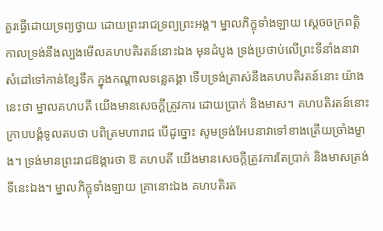គួរធ្វើដោយទ្រព្យថ្វាយ ដោយព្រះរាជទ្រព្យព្រះអង្គ។ ម្នាលភិក្ខុទាំងឡាយ ស្តេចចក្រពត្តិ កាលទ្រង់នឹងល្បងមើលគហបតិរតន៍នោះឯង មុនដំបូង ទ្រង់ប្រថាប់លើព្រះទីនាំងនាវា សំដៅទៅកាន់ខ្សែទឹក ក្នុងកណ្តាលទន្លេគង្គា ទើបទ្រង់ត្រាស់នឹងគហបតិរតន៍នោះ យ៉ាងនេះថា ម្នាលគហបតី យើងមានសេចក្តីត្រូវការ ដោយប្រាក់ និងមាស។ គហបតិរតន៍នោះ ក្រាបបង្គំទូលតបថា បពិត្រមហារាជ បើដូច្នោះ សូមទ្រង់អែបនាវាទៅខាងត្រើយច្រាំងម្ខាង។ ទ្រង់មានព្រះរាជឱង្ការថា ឱ គហបតី យើងមានសេចក្តីត្រូវការតែប្រាក់ និងមាសត្រង់ទីនេះឯង។ ម្នាលភិក្ខុទាំងឡាយ គ្រានោះឯង គហបតិរត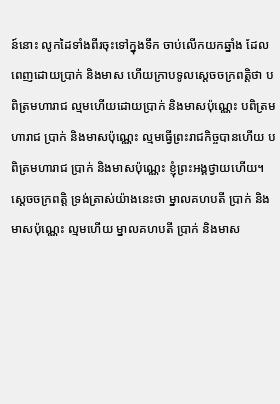ន៍នោះ លូកដៃទាំងពីរចុះទៅក្នុងទឹក ចាប់លើកយកឆ្នាំង ដែលពេញដោយប្រាក់ និងមាស ហើយក្រាបទូលស្តេចចក្រពត្តិថា បពិត្រមហារាជ ល្មមហើយដោយប្រាក់ និងមាសប៉ុណ្ណេះ បពិត្រមហារាជ ប្រាក់ និងមាសប៉ុណ្ណេះ ល្មមធ្វើព្រះរាជកិច្ចបានហើយ បពិត្រមហារាជ ប្រាក់ និងមាសប៉ុណ្ណេះ ខ្ញុំព្រះអង្គថ្វាយហើយ។ ស្តេចចក្រពត្តិ ទ្រង់ត្រាស់យ៉ាងនេះថា ម្នាលគហបតី ប្រាក់ និងមាសប៉ុណ្ណេះ ល្មមហើយ ម្នាលគហបតី ប្រាក់ និងមាស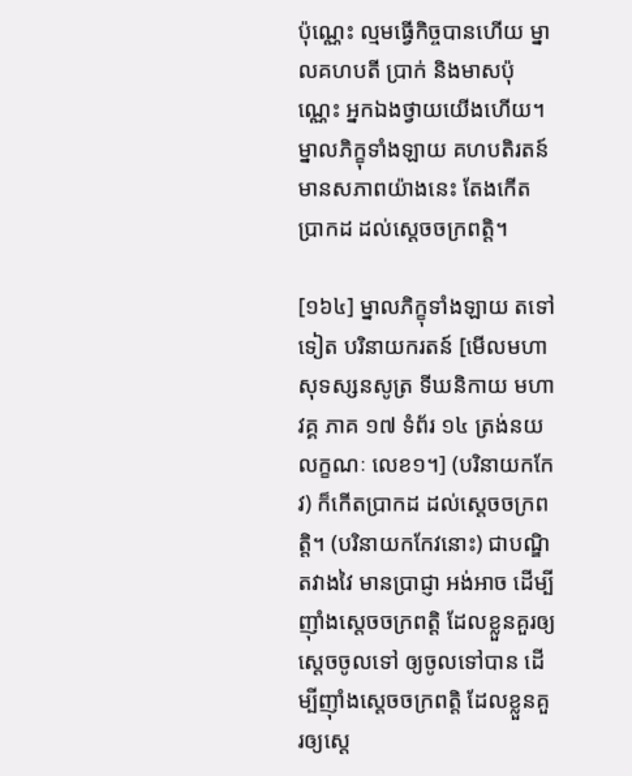ប៉ុណ្ណេះ ល្មមធ្វើកិច្ចបានហើយ ម្នាលគហបតី ប្រាក់ និងមាសប៉ុណ្ណេះ អ្នកឯងថ្វាយយើងហើយ។ ម្នាលភិក្ខុទាំងឡាយ គហបតិរតន៍ មានសភាពយ៉ាងនេះ តែងកើតប្រាកដ ដល់ស្តេចចក្រពត្តិ។

[១៦៤] ម្នាលភិក្ខុទាំងឡាយ តទៅទៀត បរិនាយករតន៍ [មើលមហាសុទស្សនសូត្រ ទីឃនិកាយ មហាវគ្គ ភាគ ១៧ ទំព័រ ១៤ ត្រង់នយលក្ខណៈ លេខ១។] (បរិនាយកកែវ) ក៏កើតប្រាកដ ដល់ស្តេចចក្រពត្តិ។ (បរិនាយកកែវនោះ) ជាបណ្ឌិតវាងវៃ មានប្រាជ្ញា អង់អាច ដើម្បីញ៉ាំងស្តេចចក្រពត្តិ ដែលខ្លួនគួរឲ្យស្តេចចូលទៅ ឲ្យចូលទៅបាន ដើម្បីញ៉ាំងស្តេចចក្រពត្តិ ដែលខ្លួនគួរឲ្យស្តេ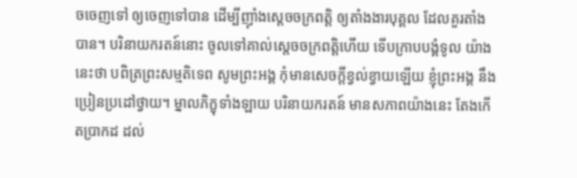ចចេញទៅ ឲ្យចេញទៅបាន ដើម្បីញ៉ាំងស្តេចចក្រពត្តិ ឲ្យតាំងងារបុគ្គល ដែលគួរតាំងបាន។ បរិនាយករតន៍នោះ ចូលទៅគាល់ស្តេចចក្រពត្តិហើយ ទើបក្រាបបង្គំទូល យ៉ាងនេះថា បពិត្រព្រះសម្មតិទេព សូមព្រះអង្គ កុំមានសេចក្តីខ្វល់ខ្វាយឡើយ ខ្ញុំព្រះអង្គ នឹងប្រៀនប្រដៅថ្វាយ។ ម្នាលភិក្ខុទាំងឡាយ បរិនាយករតន៍ មានសភាពយ៉ាងនេះ តែងកើតប្រាកដ ដល់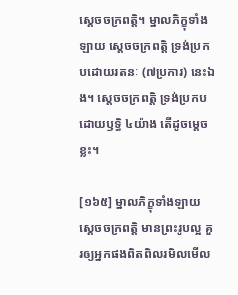ស្តេចចក្រពត្តិ។ ម្នាលភិក្ខុទាំងឡាយ ស្តេចចក្រពត្តិ ទ្រង់ប្រកបដោយរតនៈ (៧ប្រការ) នេះឯង។ ស្តេចចក្រពត្តិ ទ្រង់ប្រកបដោយឫទ្ធិ ៤យ៉ាង តើដូចម្តេចខ្លះ។

[១៦៥] ម្នាលភិក្ខុទាំងឡាយ ស្តេចចក្រពត្តិ មានព្រះរូបល្អ គួរឲ្យអ្នកផងពិតពិលរមិលមើល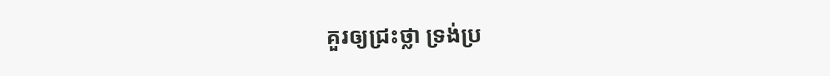គួរឲ្យជ្រះថ្លា ទ្រង់ប្រ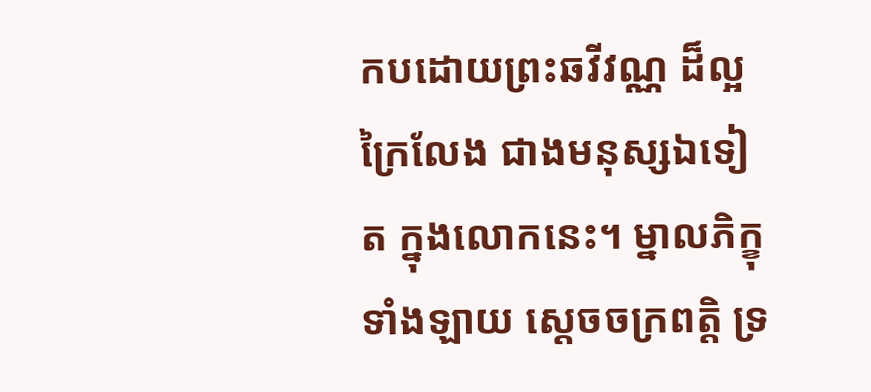កបដោយព្រះឆវីវណ្ណ ដ៏ល្អក្រៃលែង ជាងមនុស្សឯទៀត ក្នុងលោកនេះ។ ម្នាលភិក្ខុទាំងឡាយ ស្តេចចក្រពត្តិ ទ្រ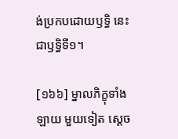ង់ប្រកបដោយឫទ្ធិ នេះជាឫទ្ធិទី១។

[១៦៦] ម្នាលភិក្ខុទាំងឡាយ មួយទៀត ស្តេច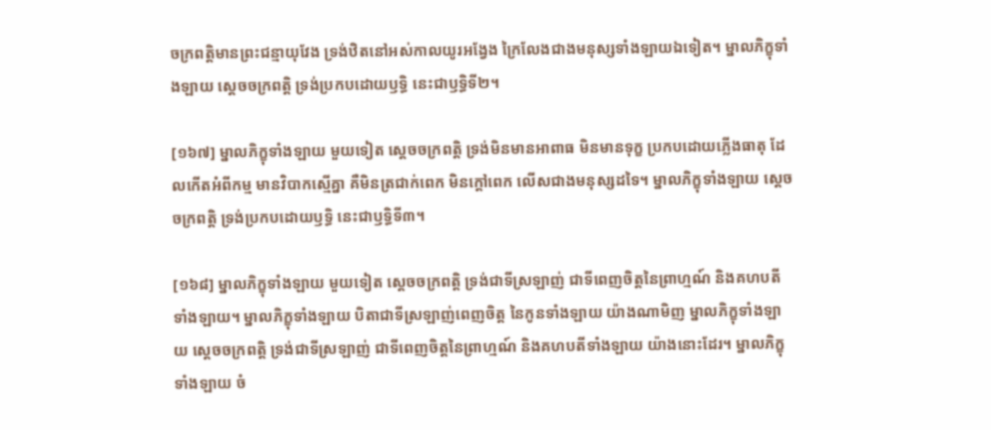ចក្រពត្តិមានព្រះជន្មាយុវែង ទ្រង់ឋិតនៅអស់កាលយូរអង្វែង ក្រៃលែងជាងមនុស្សទាំងឡាយឯទៀត។ ម្នាលភិក្ខុទាំងឡាយ ស្តេចចក្រពត្តិ ទ្រង់ប្រកបដោយឫទ្ធិ នេះជាឫទ្ធិទី២។

[១៦៧] ម្នាលភិក្ខុទាំងឡាយ មួយទៀត ស្តេចចក្រពត្តិ ទ្រង់មិនមានអាពាធ មិនមានទុក្ខ ប្រកបដោយភ្លើងធាតុ ដែលកើតអំពីកម្ម មានវិបាកស្មើគ្នា គឺមិនត្រជាក់ពេក មិនក្តៅពេក លើសជាងមនុស្សដទៃ។ ម្នាលភិក្ខុទាំងឡាយ ស្តេចចក្រពត្តិ ទ្រង់ប្រកបដោយឫទ្ធិ នេះជាឫទ្ធិទី៣។

[១៦៨] ម្នាលភិក្ខុទាំងឡាយ មួយទៀត ស្តេចចក្រពត្តិ ទ្រង់ជាទីស្រឡាញ់ ជាទីពេញចិត្តនៃព្រាហ្មណ៍ និងគហបតីទាំងឡាយ។ ម្នាលភិក្ខុទាំងឡាយ បិតាជាទីស្រឡាញ់ពេញចិត្ត នៃកូនទាំងឡាយ យ៉ាងណាមិញ ម្នាលភិក្ខុទាំងឡាយ ស្តេចចក្រពត្តិ ទ្រង់ជាទីស្រឡាញ់ ជាទីពេញចិត្តនៃព្រាហ្មណ៍ និងគហបតីទាំងឡាយ យ៉ាងនោះដែរ។ ម្នាលភិក្ខុទាំងឡាយ ចំ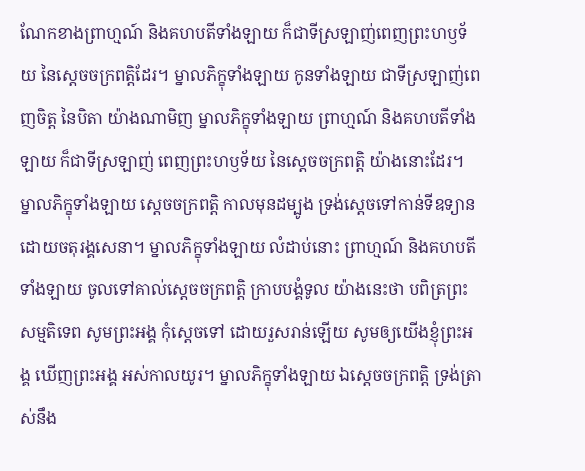ណែកខាងព្រាហ្មណ៍ និងគហបតីទាំងឡាយ ក៏ជាទីស្រឡាញ់ពេញព្រះហឫទ័យ នៃស្តេចចក្រពត្តិដែរ។ ម្នាលភិក្ខុទាំងឡាយ កូនទាំងឡាយ ជាទីស្រឡាញ់ពេញចិត្ត នៃបិតា យ៉ាងណាមិញ ម្នាលភិក្ខុទាំងឡាយ ព្រាហ្មណ៍ និងគហបតីទាំងឡាយ ក៏ជាទីស្រឡាញ់ ពេញព្រះហឫទ័យ នៃស្តេចចក្រពត្តិ យ៉ាងនោះដែរ។ ម្នាលភិក្ខុទាំងឡាយ ស្តេចចក្រពត្តិ កាលមុនដម្បូង ទ្រង់ស្តេចទៅកាន់ទីឧទ្យាន ដោយចតុរង្គសេនា។ ម្នាលភិក្ខុទាំងឡាយ លំដាប់នោះ ព្រាហ្មណ៍ និងគហបតីទាំងឡាយ ចូលទៅគាល់ស្តេចចក្រពត្តិ ក្រាបបង្គំទូល យ៉ាងនេះថា បពិត្រព្រះសម្មតិទេព សូមព្រះអង្គ កុំស្តេចទៅ ដោយរួសរាន់ឡើយ សូមឲ្យយើងខ្ញុំព្រះអង្គ ឃើញព្រះអង្គ អស់កាលយូរ។ ម្នាលភិក្ខុទាំងឡាយ ឯស្តេចចក្រពត្តិ ទ្រង់ត្រាស់នឹង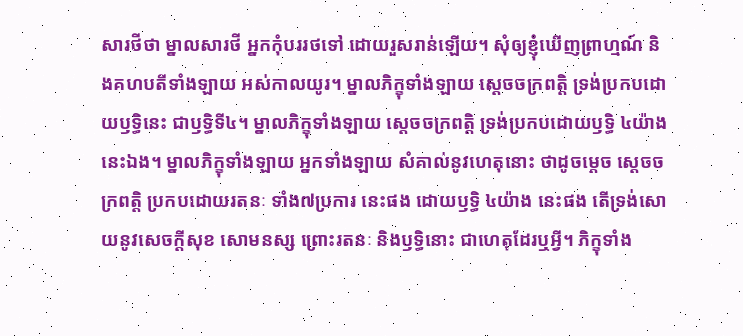សារថីថា ម្នាលសារថី អ្នកកុំបររថទៅ ដោយរួសរាន់ឡើយ។ សុំឲ្យខ្ញុំឃើញព្រាហ្មណ៍ និងគហបតីទាំងឡាយ អស់កាលយូរ។ ម្នាលភិក្ខុទាំងឡាយ ស្តេចចក្រពត្តិ ទ្រង់ប្រកបដោយឫទ្ធិនេះ ជាឫទ្ធិទី៤។ ម្នាលភិក្ខុទាំងឡាយ ស្តេចចក្រពត្តិ ទ្រង់ប្រកបដោយឫទ្ធិ ៤យ៉ាង នេះឯង។ ម្នាលភិក្ខុទាំងឡាយ អ្នកទាំងឡាយ សំគាល់នូវហេតុនោះ ថាដូចម្តេច ស្តេចចក្រពត្តិ ប្រកបដោយរតនៈ ទាំង៧ប្រការ នេះផង ដោយឫទ្ធិ ៤យ៉ាង នេះផង តើទ្រង់សោយនូវសេចក្តីសុខ សោមនស្ស ព្រោះរតនៈ និងឫទ្ធិនោះ ជាហេតុដែរឬអ្វី។ ភិក្ខុទាំង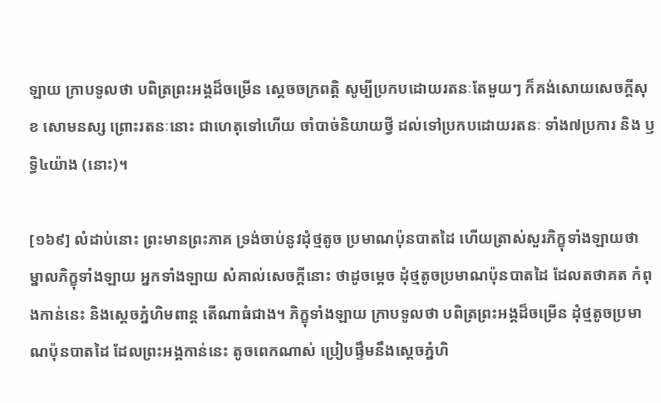ឡាយ ក្រាបទូលថា បពិត្រព្រះអង្គដ៏ចម្រើន ស្តេចចក្រពត្តិ សូម្បីប្រកបដោយរតនៈតែមួយៗ ក៏គង់សោយសេចក្តីសុខ សោមនស្ស ព្រោះរតនៈនោះ ជាហេតុទៅហើយ ចាំបាច់និយាយថ្វី ដល់ទៅប្រកបដោយរតនៈ ទាំង៧ប្រការ និង ឫទ្ធិ៤យ៉ាង (នោះ)។

[១៦៩] លំដាប់នោះ ព្រះមានព្រះភាគ ទ្រង់ចាប់នូវដុំថ្មតូច ប្រមាណប៉ុនបាតដៃ ហើយត្រាស់សួរភិក្ខុទាំងឡាយថា ម្នាលភិក្ខុទាំងឡាយ អ្នកទាំងឡាយ សំគាល់សេចក្តីនោះ ថាដូចម្តេច ដុំថ្មតូចប្រមាណប៉ុនបាតដៃ ដែលតថាគត កំពុងកាន់នេះ និងស្តេចភ្នំហិមពាន្ត តើណាធំជាង។ ភិក្ខុទាំងឡាយ ក្រាបទូលថា បពិត្រព្រះអង្គដ៏ចម្រើន ដុំថ្មតូចប្រមាណប៉ុនបាតដៃ ដែលព្រះអង្គកាន់នេះ តូចពេកណាស់ ប្រៀបផ្ទឹមនឹងស្តេចភ្នំហិ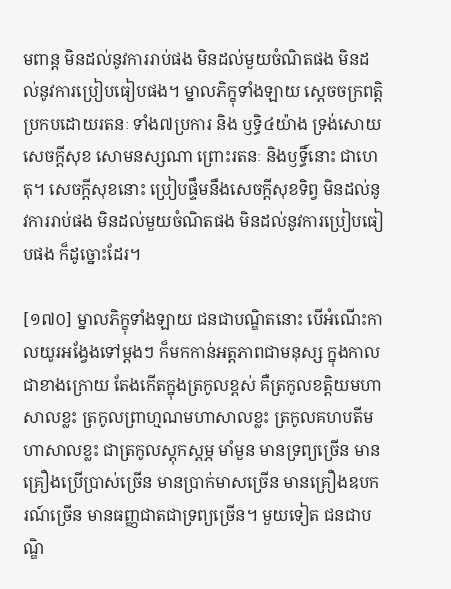មពាន្ត មិនដល់នូវការរាប់ផង មិនដល់មួយចំណិតផង មិនដល់នូវការប្រៀបធៀបផង។ ម្នាលភិក្ខុទាំងឡាយ ស្តេចចក្រពត្តិ ប្រកបដោយរតនៈ ទាំង៧ប្រការ និង ឫទ្ធិ៤យ៉ាង ទ្រង់សោយសេចក្តីសុខ សោមនស្សណា ព្រោះរតនៈ និងឫទ្ធិ៍នោះ ជាហេតុ។ សេចក្តីសុខនោះ ប្រៀបផ្ទឹមនឹងសេចក្តីសុខទិព្វ មិនដល់នូវការរាប់ផង មិនដល់មួយចំណិតផង មិនដល់នូវការប្រៀបធៀបផង ក៏ដូច្នោះដែរ។

[១៧០] ម្នាលភិក្ខុទាំងឡាយ ជនជាបណ្ឌិតនោះ បើអំណើះកាលយូរអង្វែងទៅម្តងៗ ក៏មកកាន់អត្តភាពជាមនុស្ស ក្នុងកាលជាខាងក្រោយ តែងកើតក្នុងត្រកូលខ្ពស់ គឺត្រកូលខត្តិយមហាសាលខ្លះ ត្រកូលព្រាហ្មណមហាសាលខ្លះ ត្រកូលគហបតីមហាសាលខ្លះ ជាត្រកូលស្តុកស្តម្ភ មាំមួន មានទ្រព្យច្រើន មានគ្រឿងប្រើប្រាស់ច្រើន មានប្រាក់មាសច្រើន មានគ្រឿងឧបករណ៍ច្រើន មានធញ្ញជាតជាទ្រព្យច្រើន។ មួយទៀត ជនជាបណ្ឌិ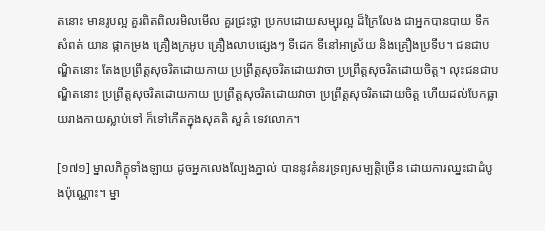តនោះ មានរូបល្អ គួរពិតពិលរមិលមើល គួរជ្រះថ្លា ប្រកបដោយសម្បុរល្អ ដ៏ក្រៃលែង ជាអ្នកបានបាយ ទឹក សំពត់ យាន ផ្កាកម្រង គ្រឿងក្រអូប គ្រឿងលាបផ្សេងៗ ទីដេក ទីនៅអាស្រ័យ និងគ្រឿងប្រទីប។ ជនជាបណ្ឌិតនោះ តែងប្រព្រឹត្តសុចរិតដោយកាយ ប្រព្រឹត្តសុចរិតដោយវាចា ប្រព្រឹត្តសុចរិតដោយចិត្ត។ លុះជនជាបណ្ឌិតនោះ ប្រព្រឹត្តសុចរិតដោយកាយ ប្រព្រឹត្តសុចរិតដោយវាចា ប្រព្រឹត្តសុចរិតដោយចិត្ត ហើយដល់បែកធ្លាយរាងកាយស្លាប់ទៅ ក៏ទៅកើតក្នុងសុគតិ សួគ៌ ទេវលោក។

[១៧១] ម្នាលភិក្ខុទាំងឡាយ ដូចអ្នកលេងល្បែងភ្នាល់ បាននូវគំនរទ្រព្យសម្បត្តិច្រើន ដោយការឈ្នះជាដំបូងប៉ុណ្ណោះ។ ម្នា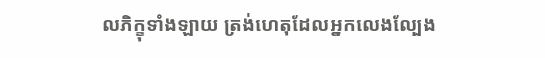លភិក្ខុទាំងឡាយ ត្រង់ហេតុដែលអ្នកលេងល្បែង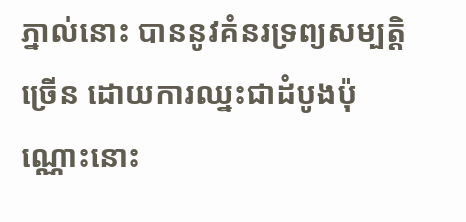ភ្នាល់នោះ បាននូវគំនរទ្រព្យសម្បត្តិច្រើន ដោយការឈ្នះជាដំបូងប៉ុណ្ណោះនោះ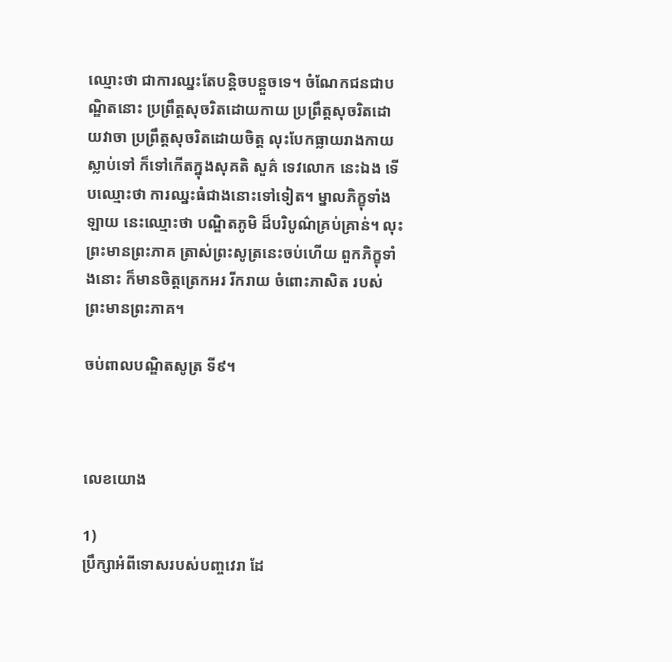ឈ្មោះថា ជាការឈ្នះតែបន្តិចបន្តួចទេ។ ចំណែកជនជាបណ្ឌិតនោះ ប្រព្រឹត្តសុចរិតដោយកាយ ប្រព្រឹត្តសុចរិតដោយវាចា ប្រព្រឹត្តសុចរិតដោយចិត្ត លុះបែកធ្លាយរាងកាយស្លាប់ទៅ ក៏ទៅកើតក្នុងសុគតិ សួគ៌ ទេវលោក នេះឯង ទើបឈ្មោះថា ការឈ្នះធំជាងនោះទៅទៀត។ ម្នាលភិក្ខុទាំងឡាយ នេះឈ្មោះថា បណ្ឌិតភូមិ ដ៏បរិបូណ៌គ្រប់គ្រាន់។ លុះព្រះមានព្រះភាគ ត្រាស់ព្រះសូត្រនេះចប់ហើយ ពួកភិក្ខុទាំងនោះ ក៏មានចិត្តត្រេកអរ រីករាយ ចំពោះភាសិត របស់ព្រះមានព្រះភាគ។

ចប់ពាលបណ្ឌិតសូត្រ ទី៩។



លេខយោង

1)
ប្រឹក្សាអំពីទោសរបស់បញ្ចវេរា ដែ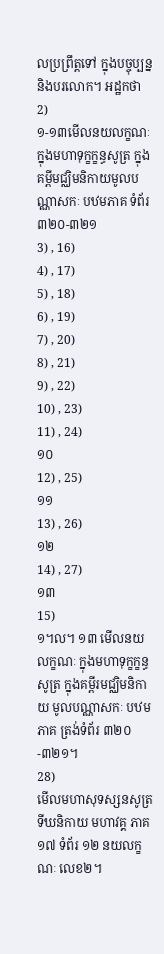លប្រព្រឹត្តទៅ ក្នុងបច្ចុប្បន្ន និងបរលោក។ អដ្ឋកថា
2)
១-១៣មើលនយលក្ខណៈ ក្នុងមហាទុក្ខក្ខន្ធសូត្រ ក្នុងគម្ពីមជ្ឈិមនិកាយមូលបណ្ណាសកៈ បឋមភាគ ទំព័រ ៣២០-៣២១
3) , 16)
4) , 17)
5) , 18)
6) , 19)
7) , 20)
8) , 21)
9) , 22)
10) , 23)
11) , 24)
១០
12) , 25)
១១
13) , 26)
១២
14) , 27)
១៣
15)
១។ល។ ១៣ មើលនយលក្ខណៈ ក្នុងមហាទុក្ខក្ខន្ធសូត្រ ក្នុងគម្ពីរមជ្ឈិមនិកាយ មូលបណ្ណាសកៈ បឋមភាគ ត្រង់ទំព័រ ៣២០-៣២១។
28)
មើលមហាសុទស្សនសូត្រ ទីឃនិកាយ មហាវគ្គ ភាគ ១៧ ទំព័រ ១២ នយលក្ខណៈ លេខ២។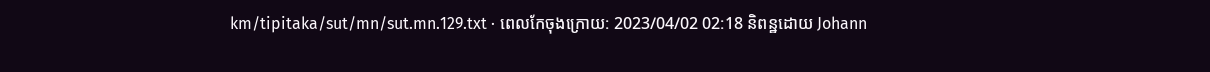km/tipitaka/sut/mn/sut.mn.129.txt · ពេលកែចុងក្រោយ: 2023/04/02 02:18 និពន្ឋដោយ Johann